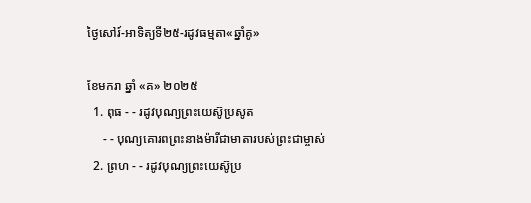ថ្ងៃសៅរ៍-អាទិត្យទី២៥-រដូវធម្មតា«ឆ្នាំគូ»

ខែមករា ឆ្នាំ «គ» ២០២៥
  1. ពុធ - - រដូវបុណ្យព្រះយេស៊ូប្រសូត
     - - បុណ្យគោរពព្រះនាងម៉ារីជាមាតារបស់ព្រះជាម្ចាស់
  2. ព្រហ - - រដូវបុណ្យព្រះយេស៊ូប្រ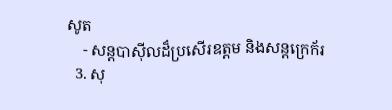សូត
    - សន្ដបាស៊ីលដ៏ប្រសើរឧត្ដម និងសន្ដក្រេក័រ
  3. សុ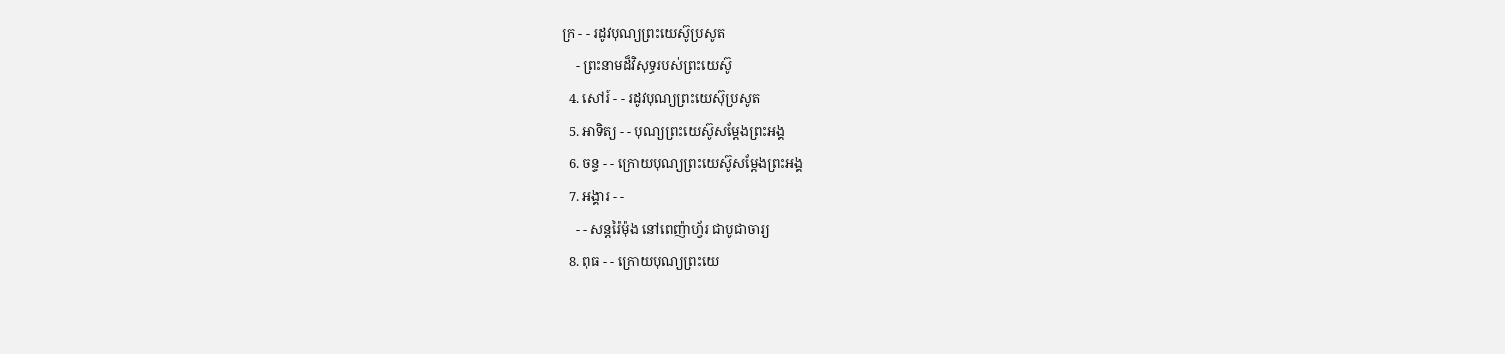ក្រ - - រដូវបុណ្យព្រះយេស៊ូប្រសូត
    - ព្រះនាមដ៏វិសុទ្ធរបស់ព្រះយេស៊ូ
  4. សៅរ៍ - - រដូវបុណ្យព្រះយេស៊ុប្រសូត
  5. អាទិត្យ - - បុណ្យព្រះយេស៊ូសម្ដែងព្រះអង្គ
  6. ចន្ទ - - ក្រោយបុណ្យព្រះយេស៊ូសម្ដែងព្រះអង្គ
  7. អង្គារ - -
    - - សន្ដរ៉ៃម៉ុង នៅពេញ៉ាហ្វ័រ ជាបូជាចារ្យ
  8. ពុធ - - ក្រោយបុណ្យព្រះយេ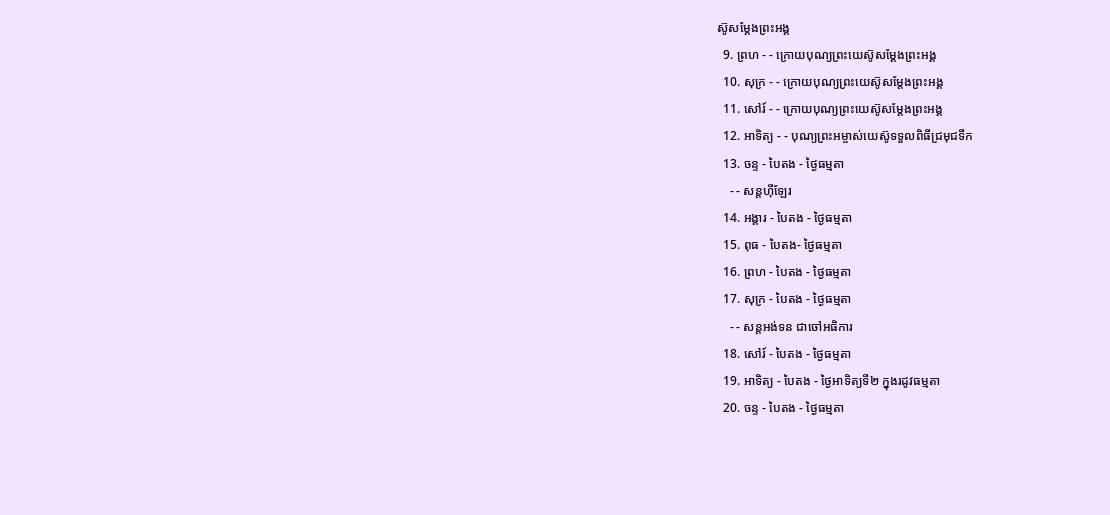ស៊ូសម្ដែងព្រះអង្គ
  9. ព្រហ - - ក្រោយបុណ្យព្រះយេស៊ូសម្ដែងព្រះអង្គ
  10. សុក្រ - - ក្រោយបុណ្យព្រះយេស៊ូសម្ដែងព្រះអង្គ
  11. សៅរ៍ - - ក្រោយបុណ្យព្រះយេស៊ូសម្ដែងព្រះអង្គ
  12. អាទិត្យ - - បុណ្យព្រះអម្ចាស់យេស៊ូទទួលពិធីជ្រមុជទឹក
  13. ចន្ទ - បៃតង - ថ្ងៃធម្មតា
    - - សន្ដហ៊ីឡែរ
  14. អង្គារ - បៃតង - ថ្ងៃធម្មតា
  15. ពុធ - បៃតង- ថ្ងៃធម្មតា
  16. ព្រហ - បៃតង - ថ្ងៃធម្មតា
  17. សុក្រ - បៃតង - ថ្ងៃធម្មតា
    - - សន្ដអង់ទន ជាចៅអធិការ
  18. សៅរ៍ - បៃតង - ថ្ងៃធម្មតា
  19. អាទិត្យ - បៃតង - ថ្ងៃអាទិត្យទី២ ក្នុងរដូវធម្មតា
  20. ចន្ទ - បៃតង - ថ្ងៃធម្មតា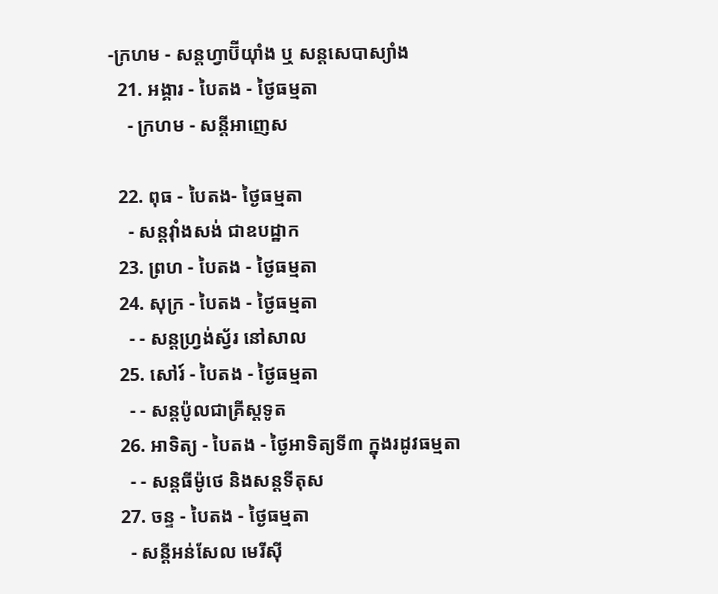-ក្រហម - សន្ដហ្វាប៊ីយ៉ាំង ឬ សន្ដសេបាស្យាំង
  21. អង្គារ - បៃតង - ថ្ងៃធម្មតា
    - ក្រហម - សន្ដីអាញេស

  22. ពុធ - បៃតង- ថ្ងៃធម្មតា
    - សន្ដវ៉ាំងសង់ ជាឧបដ្ឋាក
  23. ព្រហ - បៃតង - ថ្ងៃធម្មតា
  24. សុក្រ - បៃតង - ថ្ងៃធម្មតា
    - - សន្ដហ្វ្រង់ស្វ័រ នៅសាល
  25. សៅរ៍ - បៃតង - ថ្ងៃធម្មតា
    - - សន្ដប៉ូលជាគ្រីស្ដទូត
  26. អាទិត្យ - បៃតង - ថ្ងៃអាទិត្យទី៣ ក្នុងរដូវធម្មតា
    - - សន្ដធីម៉ូថេ និងសន្ដទីតុស
  27. ចន្ទ - បៃតង - ថ្ងៃធម្មតា
    - សន្ដីអន់សែល មេរីស៊ី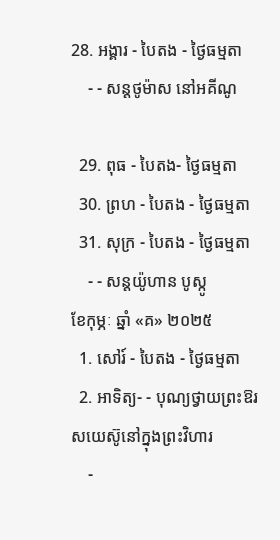28. អង្គារ - បៃតង - ថ្ងៃធម្មតា
    - - សន្ដថូម៉ាស នៅអគីណូ

  29. ពុធ - បៃតង- ថ្ងៃធម្មតា
  30. ព្រហ - បៃតង - ថ្ងៃធម្មតា
  31. សុក្រ - បៃតង - ថ្ងៃធម្មតា
    - - សន្ដយ៉ូហាន បូស្កូ
ខែកុម្ភៈ ឆ្នាំ «គ» ២០២៥
  1. សៅរ៍ - បៃតង - ថ្ងៃធម្មតា
  2. អាទិត្យ- - បុណ្យថ្វាយព្រះឱរសយេស៊ូនៅក្នុងព្រះវិហារ
    -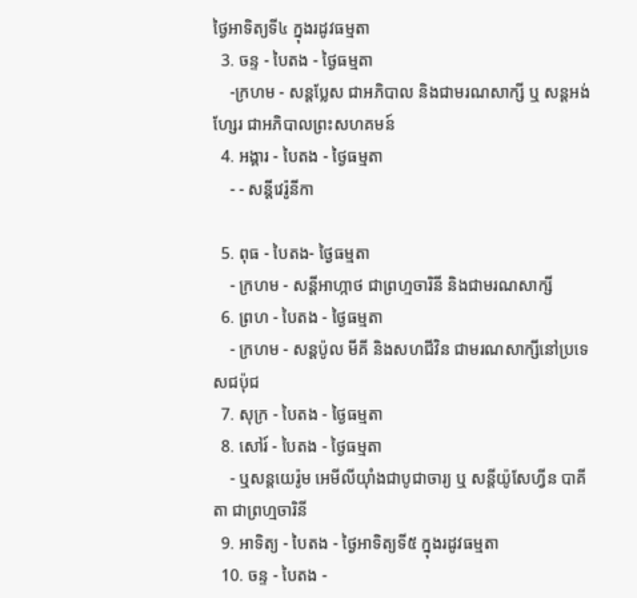ថ្ងៃអាទិត្យទី៤ ក្នុងរដូវធម្មតា
  3. ចន្ទ - បៃតង - ថ្ងៃធម្មតា
    -ក្រហម - សន្ដប្លែស ជាអភិបាល និងជាមរណសាក្សី ឬ សន្ដអង់ហ្សែរ ជាអភិបាលព្រះសហគមន៍
  4. អង្គារ - បៃតង - ថ្ងៃធម្មតា
    - - សន្ដីវេរ៉ូនីកា

  5. ពុធ - បៃតង- ថ្ងៃធម្មតា
    - ក្រហម - សន្ដីអាហ្កាថ ជាព្រហ្មចារិនី និងជាមរណសាក្សី
  6. ព្រហ - បៃតង - ថ្ងៃធម្មតា
    - ក្រហម - សន្ដប៉ូល មីគី និងសហជីវិន ជាមរណសាក្សីនៅប្រទេសជប៉ុជ
  7. សុក្រ - បៃតង - ថ្ងៃធម្មតា
  8. សៅរ៍ - បៃតង - ថ្ងៃធម្មតា
    - ឬសន្ដយេរ៉ូម អេមីលីយ៉ាំងជាបូជាចារ្យ ឬ សន្ដីយ៉ូសែហ្វីន បាគីតា ជាព្រហ្មចារិនី
  9. អាទិត្យ - បៃតង - ថ្ងៃអាទិត្យទី៥ ក្នុងរដូវធម្មតា
  10. ចន្ទ - បៃតង -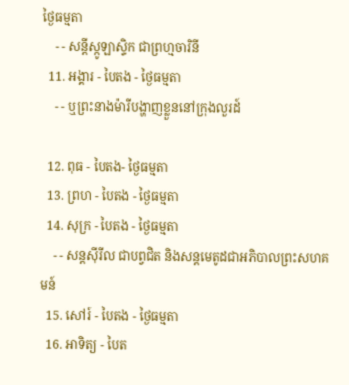ថ្ងៃធម្មតា
    - - សន្ដីស្កូឡាស្ទិក ជាព្រហ្មចារិនី
  11. អង្គារ - បៃតង - ថ្ងៃធម្មតា
    - - ឬព្រះនាងម៉ារីបង្ហាញខ្លួននៅក្រុងលួរដ៍

  12. ពុធ - បៃតង- ថ្ងៃធម្មតា
  13. ព្រហ - បៃតង - ថ្ងៃធម្មតា
  14. សុក្រ - បៃតង - ថ្ងៃធម្មតា
    - - សន្ដស៊ីរីល ជាបព្វជិត និងសន្ដមេតូដជាអភិបាលព្រះសហគមន៍
  15. សៅរ៍ - បៃតង - ថ្ងៃធម្មតា
  16. អាទិត្យ - បៃត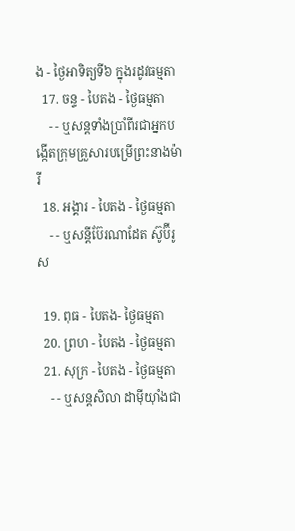ង - ថ្ងៃអាទិត្យទី៦ ក្នុងរដូវធម្មតា
  17. ចន្ទ - បៃតង - ថ្ងៃធម្មតា
    - - ឬសន្ដទាំងប្រាំពីរជាអ្នកបង្កើតក្រុមគ្រួសារបម្រើព្រះនាងម៉ារី
  18. អង្គារ - បៃតង - ថ្ងៃធម្មតា
    - - ឬសន្ដីប៊ែរណាដែត ស៊ូប៊ីរូស

  19. ពុធ - បៃតង- ថ្ងៃធម្មតា
  20. ព្រហ - បៃតង - ថ្ងៃធម្មតា
  21. សុក្រ - បៃតង - ថ្ងៃធម្មតា
    - - ឬសន្ដសិលា ដាម៉ីយ៉ាំងជា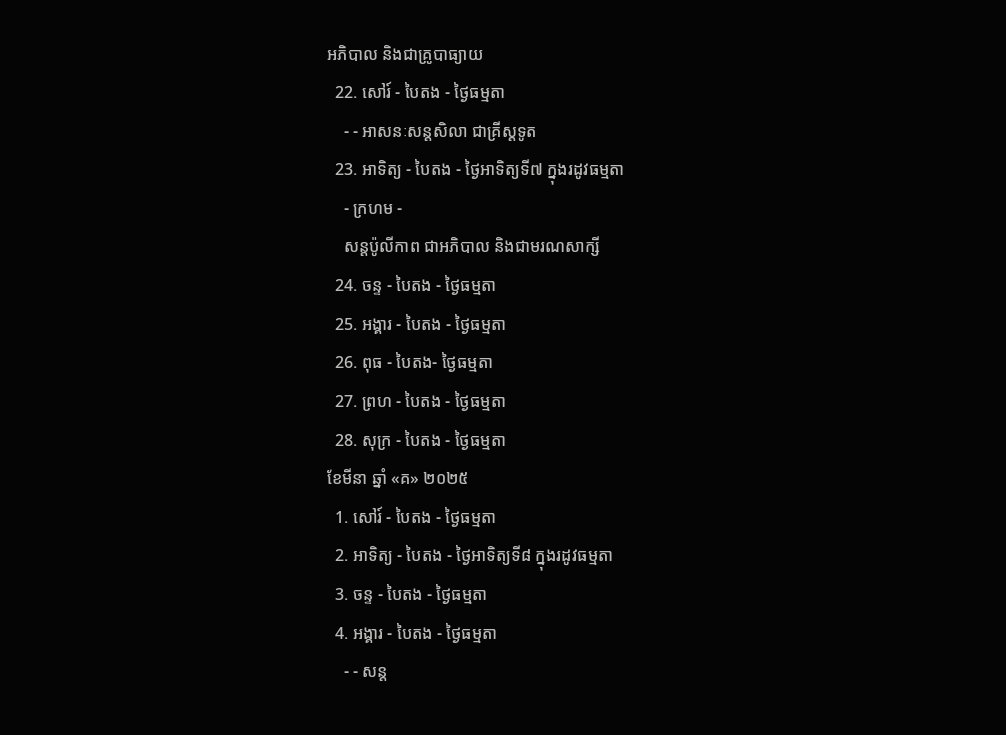អភិបាល និងជាគ្រូបាធ្យាយ
  22. សៅរ៍ - បៃតង - ថ្ងៃធម្មតា
    - - អាសនៈសន្ដសិលា ជាគ្រីស្ដទូត
  23. អាទិត្យ - បៃតង - ថ្ងៃអាទិត្យទី៧ ក្នុងរដូវធម្មតា
    - ក្រហម -
    សន្ដប៉ូលីកាព ជាអភិបាល និងជាមរណសាក្សី
  24. ចន្ទ - បៃតង - ថ្ងៃធម្មតា
  25. អង្គារ - បៃតង - ថ្ងៃធម្មតា
  26. ពុធ - បៃតង- ថ្ងៃធម្មតា
  27. ព្រហ - បៃតង - ថ្ងៃធម្មតា
  28. សុក្រ - បៃតង - ថ្ងៃធម្មតា
ខែមីនា ឆ្នាំ «គ» ២០២៥
  1. សៅរ៍ - បៃតង - ថ្ងៃធម្មតា
  2. អាទិត្យ - បៃតង - ថ្ងៃអាទិត្យទី៨ ក្នុងរដូវធម្មតា
  3. ចន្ទ - បៃតង - ថ្ងៃធម្មតា
  4. អង្គារ - បៃតង - ថ្ងៃធម្មតា
    - - សន្ដ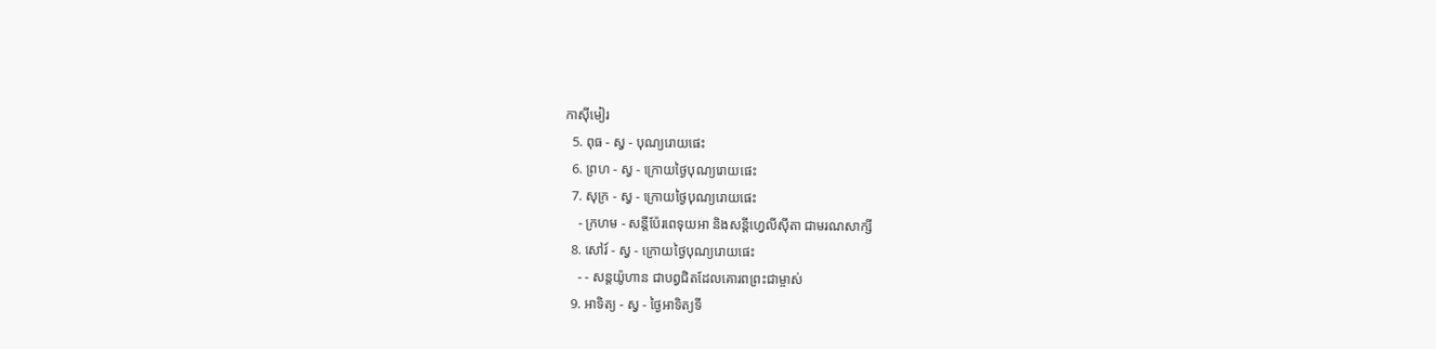កាស៊ីមៀរ
  5. ពុធ - ស្វ - បុណ្យរោយផេះ
  6. ព្រហ - ស្វ - ក្រោយថ្ងៃបុណ្យរោយផេះ
  7. សុក្រ - ស្វ - ក្រោយថ្ងៃបុណ្យរោយផេះ
    - ក្រហម - សន្ដីប៉ែរពេទុយអា និងសន្ដីហ្វេលីស៊ីតា ជាមរណសាក្សី
  8. សៅរ៍ - ស្វ - ក្រោយថ្ងៃបុណ្យរោយផេះ
    - - សន្ដយ៉ូហាន ជាបព្វជិតដែលគោរពព្រះជាម្ចាស់
  9. អាទិត្យ - ស្វ - ថ្ងៃអាទិត្យទី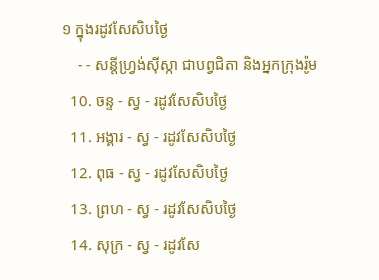១ ក្នុងរដូវសែសិបថ្ងៃ
    - - សន្ដីហ្វ្រង់ស៊ីស្កា ជាបព្វជិតា និងអ្នកក្រុងរ៉ូម
  10. ចន្ទ - ស្វ - រដូវសែសិបថ្ងៃ
  11. អង្គារ - ស្វ - រដូវសែសិបថ្ងៃ
  12. ពុធ - ស្វ - រដូវសែសិបថ្ងៃ
  13. ព្រហ - ស្វ - រដូវសែសិបថ្ងៃ
  14. សុក្រ - ស្វ - រដូវសែ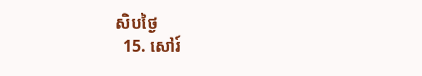សិបថ្ងៃ
  15. សៅរ៍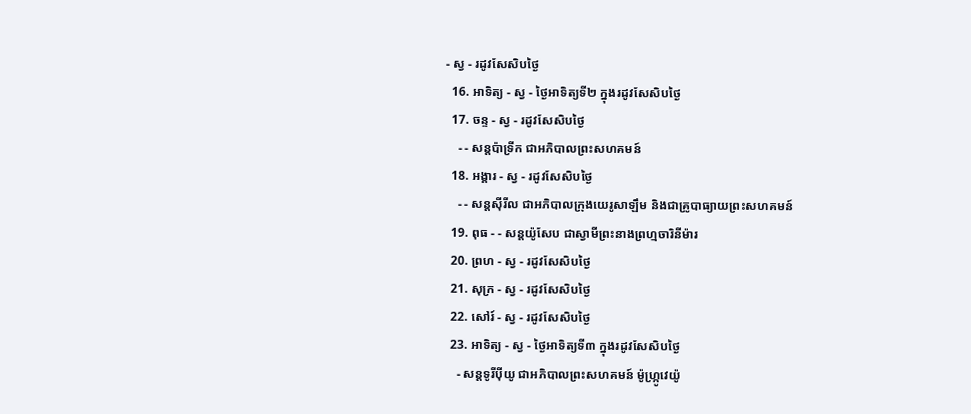- ស្វ - រដូវសែសិបថ្ងៃ
  16. អាទិត្យ - ស្វ - ថ្ងៃអាទិត្យទី២ ក្នុងរដូវសែសិបថ្ងៃ
  17. ចន្ទ - ស្វ - រដូវសែសិបថ្ងៃ
    - - សន្ដប៉ាទ្រីក ជាអភិបាលព្រះសហគមន៍
  18. អង្គារ - ស្វ - រដូវសែសិបថ្ងៃ
    - - សន្ដស៊ីរីល ជាអភិបាលក្រុងយេរូសាឡឹម និងជាគ្រូបាធ្យាយព្រះសហគមន៍
  19. ពុធ - - សន្ដយ៉ូសែប ជាស្វាមីព្រះនាងព្រហ្មចារិនីម៉ារ
  20. ព្រហ - ស្វ - រដូវសែសិបថ្ងៃ
  21. សុក្រ - ស្វ - រដូវសែសិបថ្ងៃ
  22. សៅរ៍ - ស្វ - រដូវសែសិបថ្ងៃ
  23. អាទិត្យ - ស្វ - ថ្ងៃអាទិត្យទី៣ ក្នុងរដូវសែសិបថ្ងៃ
    - សន្ដទូរីប៉ីយូ ជាអភិបាលព្រះសហគមន៍ ម៉ូហ្ក្រូវេយ៉ូ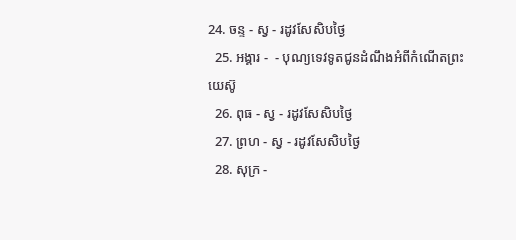24. ចន្ទ - ស្វ - រដូវសែសិបថ្ងៃ
  25. អង្គារ -  - បុណ្យទេវទូតជូនដំណឹងអំពីកំណើតព្រះយេស៊ូ
  26. ពុធ - ស្វ - រដូវសែសិបថ្ងៃ
  27. ព្រហ - ស្វ - រដូវសែសិបថ្ងៃ
  28. សុក្រ -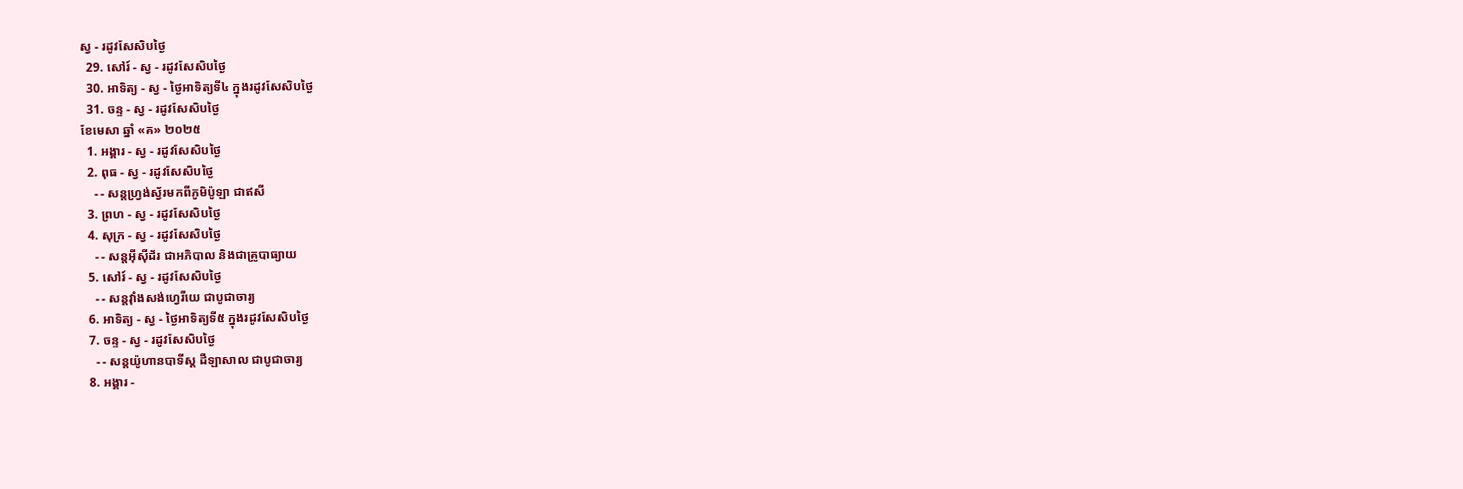ស្វ - រដូវសែសិបថ្ងៃ
  29. សៅរ៍ - ស្វ - រដូវសែសិបថ្ងៃ
  30. អាទិត្យ - ស្វ - ថ្ងៃអាទិត្យទី៤ ក្នុងរដូវសែសិបថ្ងៃ
  31. ចន្ទ - ស្វ - រដូវសែសិបថ្ងៃ
ខែមេសា ឆ្នាំ «គ» ២០២៥
  1. អង្គារ - ស្វ - រដូវសែសិបថ្ងៃ
  2. ពុធ - ស្វ - រដូវសែសិបថ្ងៃ
    - - សន្ដហ្វ្រង់ស្វ័រមកពីភូមិប៉ូឡា ជាឥសី
  3. ព្រហ - ស្វ - រដូវសែសិបថ្ងៃ
  4. សុក្រ - ស្វ - រដូវសែសិបថ្ងៃ
    - - សន្ដអ៊ីស៊ីដ័រ ជាអភិបាល និងជាគ្រូបាធ្យាយ
  5. សៅរ៍ - ស្វ - រដូវសែសិបថ្ងៃ
    - - សន្ដវ៉ាំងសង់ហ្វេរីយេ ជាបូជាចារ្យ
  6. អាទិត្យ - ស្វ - ថ្ងៃអាទិត្យទី៥ ក្នុងរដូវសែសិបថ្ងៃ
  7. ចន្ទ - ស្វ - រដូវសែសិបថ្ងៃ
    - - សន្ដយ៉ូហានបាទីស្ដ ដឺឡាសាល ជាបូជាចារ្យ
  8. អង្គារ -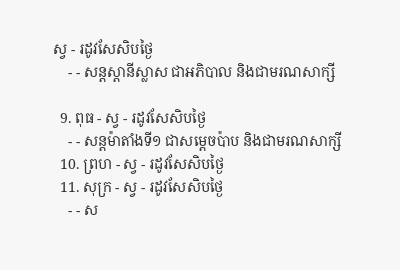ស្វ - រដូវសែសិបថ្ងៃ
    - - សន្ដស្ដានីស្លាស ជាអភិបាល និងជាមរណសាក្សី

  9. ពុធ - ស្វ - រដូវសែសិបថ្ងៃ
    - - សន្ដម៉ាតាំងទី១ ជាសម្ដេចប៉ាប និងជាមរណសាក្សី
  10. ព្រហ - ស្វ - រដូវសែសិបថ្ងៃ
  11. សុក្រ - ស្វ - រដូវសែសិបថ្ងៃ
    - - ស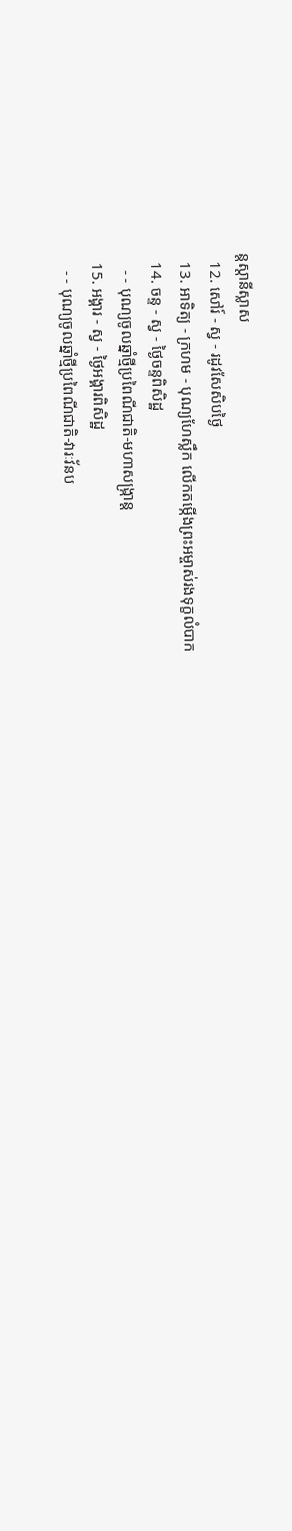ន្ដស្ដានីស្លាស
  12. សៅរ៍ - ស្វ - រដូវសែសិបថ្ងៃ
  13. អាទិត្យ - ក្រហម - បុណ្យហែស្លឹក លើកតម្កើងព្រះអម្ចាស់រងទុក្ខលំបាក
  14. ចន្ទ - ស្វ - ថ្ងៃចន្ទពិសិដ្ឋ
    - - បុណ្យចូលឆ្នាំថ្មីប្រពៃណីជាតិ-មហាសង្រ្កាន្ដ
  15. អង្គារ - ស្វ - ថ្ងៃអង្គារពិសិដ្ឋ
    - - បុណ្យចូលឆ្នាំថ្មីប្រពៃណីជាតិ-វារៈវ័នប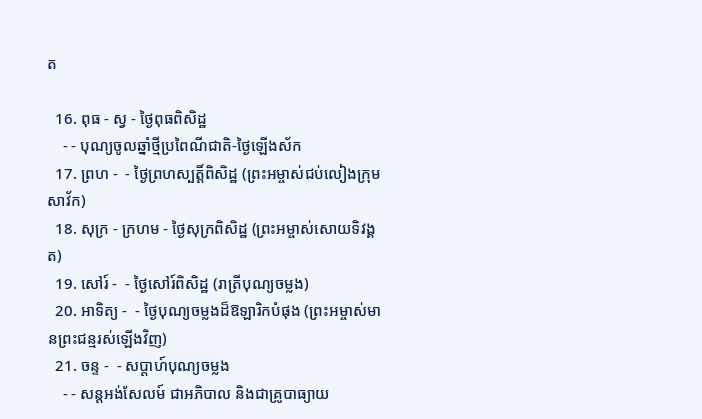ត

  16. ពុធ - ស្វ - ថ្ងៃពុធពិសិដ្ឋ
    - - បុណ្យចូលឆ្នាំថ្មីប្រពៃណីជាតិ-ថ្ងៃឡើងស័ក
  17. ព្រហ -  - ថ្ងៃព្រហស្បត្ដិ៍ពិសិដ្ឋ (ព្រះអម្ចាស់ជប់លៀងក្រុមសាវ័ក)
  18. សុក្រ - ក្រហម - ថ្ងៃសុក្រពិសិដ្ឋ (ព្រះអម្ចាស់សោយទិវង្គត)
  19. សៅរ៍ -  - ថ្ងៃសៅរ៍ពិសិដ្ឋ (រាត្រីបុណ្យចម្លង)
  20. អាទិត្យ -  - ថ្ងៃបុណ្យចម្លងដ៏ឱឡារិកបំផុង (ព្រះអម្ចាស់មានព្រះជន្មរស់ឡើងវិញ)
  21. ចន្ទ -  - សប្ដាហ៍បុណ្យចម្លង
    - - សន្ដអង់សែលម៍ ជាអភិបាល និងជាគ្រូបាធ្យាយ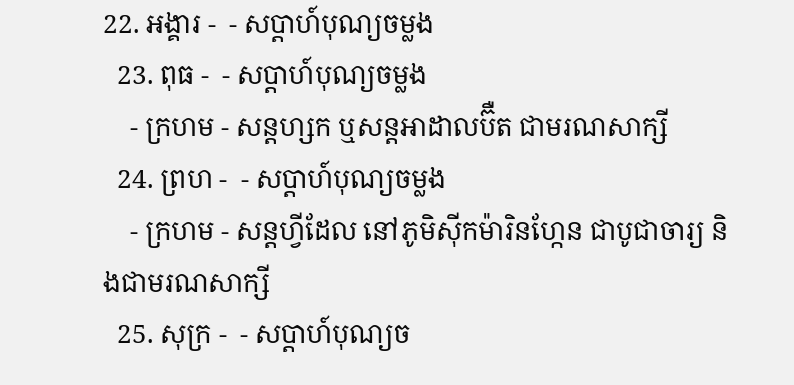22. អង្គារ -  - សប្ដាហ៍បុណ្យចម្លង
  23. ពុធ -  - សប្ដាហ៍បុណ្យចម្លង
    - ក្រហម - សន្ដហ្សក ឬសន្ដអាដាលប៊ឺត ជាមរណសាក្សី
  24. ព្រហ -  - សប្ដាហ៍បុណ្យចម្លង
    - ក្រហម - សន្ដហ្វីដែល នៅភូមិស៊ីកម៉ារិនហ្កែន ជាបូជាចារ្យ និងជាមរណសាក្សី
  25. សុក្រ -  - សប្ដាហ៍បុណ្យច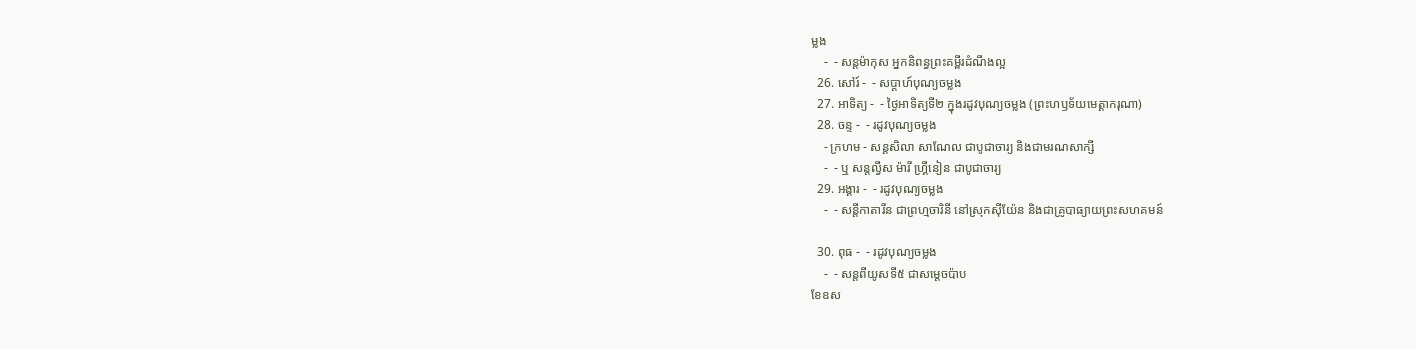ម្លង
    -  - សន្ដម៉ាកុស អ្នកនិពន្ធព្រះគម្ពីរដំណឹងល្អ
  26. សៅរ៍ -  - សប្ដាហ៍បុណ្យចម្លង
  27. អាទិត្យ -  - ថ្ងៃអាទិត្យទី២ ក្នុងរដូវបុណ្យចម្លង (ព្រះហឫទ័យមេត្ដាករុណា)
  28. ចន្ទ -  - រដូវបុណ្យចម្លង
    - ក្រហម - សន្ដសិលា សាណែល ជាបូជាចារ្យ និងជាមរណសាក្សី
    -  - ឬ សន្ដល្វីស ម៉ារី ហ្គ្រីនៀន ជាបូជាចារ្យ
  29. អង្គារ -  - រដូវបុណ្យចម្លង
    -  - សន្ដីកាតារីន ជាព្រហ្មចារិនី នៅស្រុកស៊ីយ៉ែន និងជាគ្រូបាធ្យាយព្រះសហគមន៍

  30. ពុធ -  - រដូវបុណ្យចម្លង
    -  - សន្ដពីយូសទី៥ ជាសម្ដេចប៉ាប
ខែឧស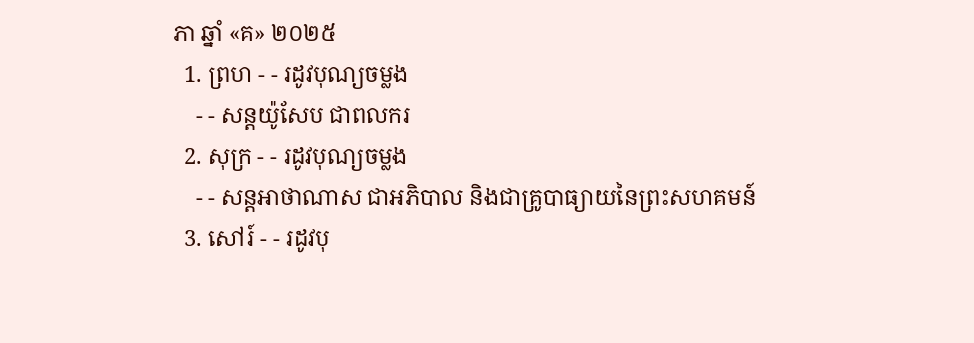ភា ឆ្នាំ «គ» ២០២៥
  1. ព្រហ - - រដូវបុណ្យចម្លង
    - - សន្ដយ៉ូសែប ជាពលករ
  2. សុក្រ - - រដូវបុណ្យចម្លង
    - - សន្ដអាថាណាស ជាអភិបាល និងជាគ្រូបាធ្យាយនៃព្រះសហគមន៍
  3. សៅរ៍ - - រដូវបុ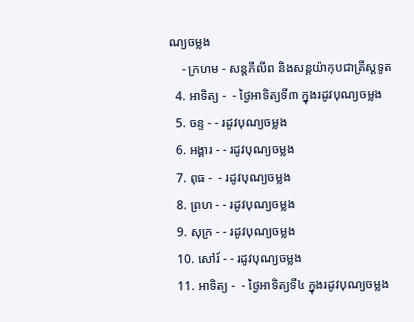ណ្យចម្លង
    - ក្រហម - សន្ដភីលីព និងសន្ដយ៉ាកុបជាគ្រីស្ដទូត
  4. អាទិត្យ -  - ថ្ងៃអាទិត្យទី៣ ក្នុងរដូវបុណ្យចម្លង
  5. ចន្ទ - - រដូវបុណ្យចម្លង
  6. អង្គារ - - រដូវបុណ្យចម្លង
  7. ពុធ -  - រដូវបុណ្យចម្លង
  8. ព្រហ - - រដូវបុណ្យចម្លង
  9. សុក្រ - - រដូវបុណ្យចម្លង
  10. សៅរ៍ - - រដូវបុណ្យចម្លង
  11. អាទិត្យ -  - ថ្ងៃអាទិត្យទី៤ ក្នុងរដូវបុណ្យចម្លង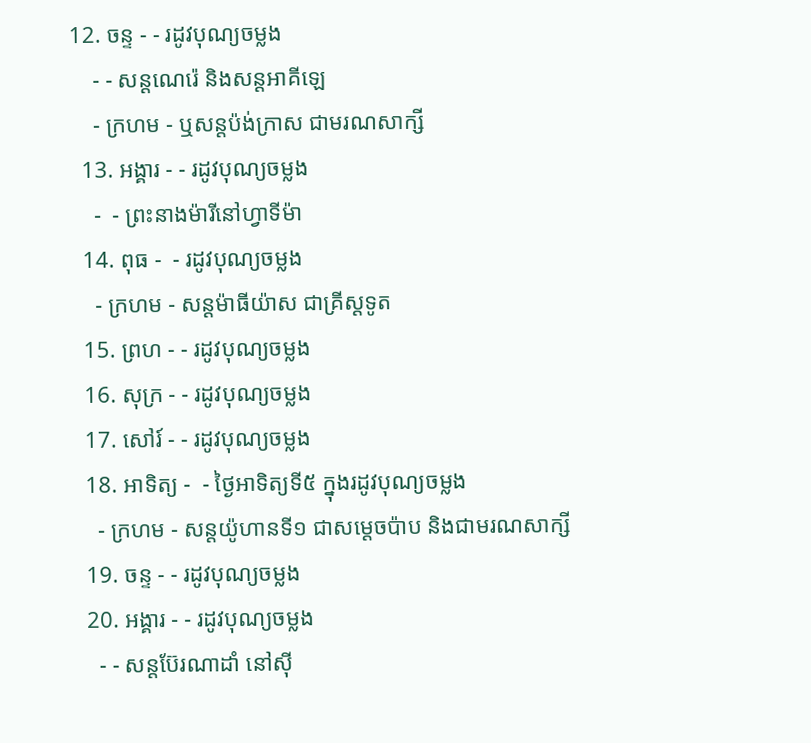12. ចន្ទ - - រដូវបុណ្យចម្លង
    - - សន្ដណេរ៉េ និងសន្ដអាគីឡេ
    - ក្រហម - ឬសន្ដប៉ង់ក្រាស ជាមរណសាក្សី
  13. អង្គារ - - រដូវបុណ្យចម្លង
    -  - ព្រះនាងម៉ារីនៅហ្វាទីម៉ា
  14. ពុធ -  - រដូវបុណ្យចម្លង
    - ក្រហម - សន្ដម៉ាធីយ៉ាស ជាគ្រីស្ដទូត
  15. ព្រហ - - រដូវបុណ្យចម្លង
  16. សុក្រ - - រដូវបុណ្យចម្លង
  17. សៅរ៍ - - រដូវបុណ្យចម្លង
  18. អាទិត្យ -  - ថ្ងៃអាទិត្យទី៥ ក្នុងរដូវបុណ្យចម្លង
    - ក្រហម - សន្ដយ៉ូហានទី១ ជាសម្ដេចប៉ាប និងជាមរណសាក្សី
  19. ចន្ទ - - រដូវបុណ្យចម្លង
  20. អង្គារ - - រដូវបុណ្យចម្លង
    - - សន្ដប៊ែរណាដាំ នៅស៊ី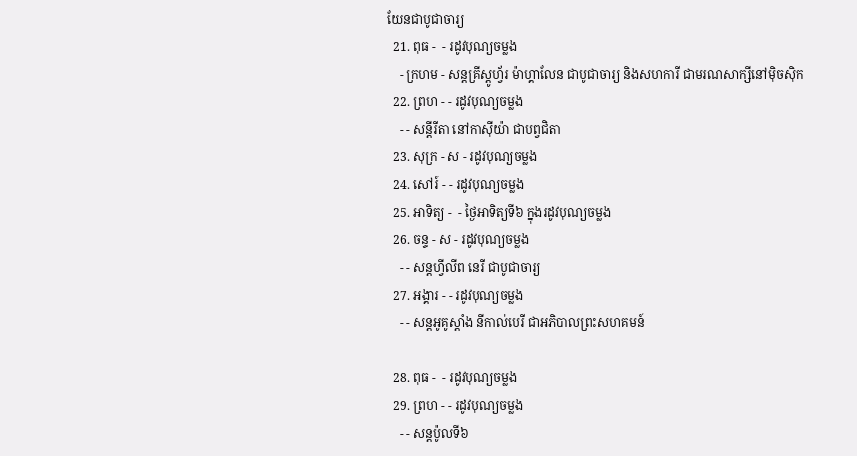យែនជាបូជាចារ្យ
  21. ពុធ -  - រដូវបុណ្យចម្លង
    - ក្រហម - សន្ដគ្រីស្ដូហ្វ័រ ម៉ាហ្គាលែន ជាបូជាចារ្យ និងសហការី ជាមរណសាក្សីនៅម៉ិចស៊ិក
  22. ព្រហ - - រដូវបុណ្យចម្លង
    - - សន្ដីរីតា នៅកាស៊ីយ៉ា ជាបព្វជិតា
  23. សុក្រ - ស - រដូវបុណ្យចម្លង
  24. សៅរ៍ - - រដូវបុណ្យចម្លង
  25. អាទិត្យ -  - ថ្ងៃអាទិត្យទី៦ ក្នុងរដូវបុណ្យចម្លង
  26. ចន្ទ - ស - រដូវបុណ្យចម្លង
    - - សន្ដហ្វីលីព នេរី ជាបូជាចារ្យ
  27. អង្គារ - - រដូវបុណ្យចម្លង
    - - សន្ដអូគូស្ដាំង នីកាល់បេរី ជាអភិបាលព្រះសហគមន៍

  28. ពុធ -  - រដូវបុណ្យចម្លង
  29. ព្រហ - - រដូវបុណ្យចម្លង
    - - សន្ដប៉ូលទី៦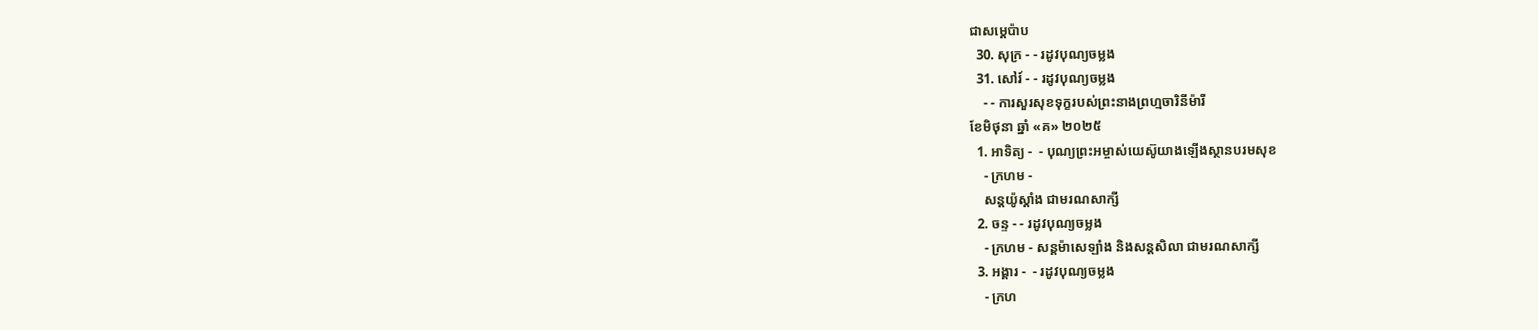ជាសម្ដេប៉ាប
  30. សុក្រ - - រដូវបុណ្យចម្លង
  31. សៅរ៍ - - រដូវបុណ្យចម្លង
    - - ការសួរសុខទុក្ខរបស់ព្រះនាងព្រហ្មចារិនីម៉ារី
ខែមិថុនា ឆ្នាំ «គ» ២០២៥
  1. អាទិត្យ -  - បុណ្យព្រះអម្ចាស់យេស៊ូយាងឡើងស្ថានបរមសុខ
    - ក្រហម -
    សន្ដយ៉ូស្ដាំង ជាមរណសាក្សី
  2. ចន្ទ - - រដូវបុណ្យចម្លង
    - ក្រហម - សន្ដម៉ាសេឡាំង និងសន្ដសិលា ជាមរណសាក្សី
  3. អង្គារ -  - រដូវបុណ្យចម្លង
    - ក្រហ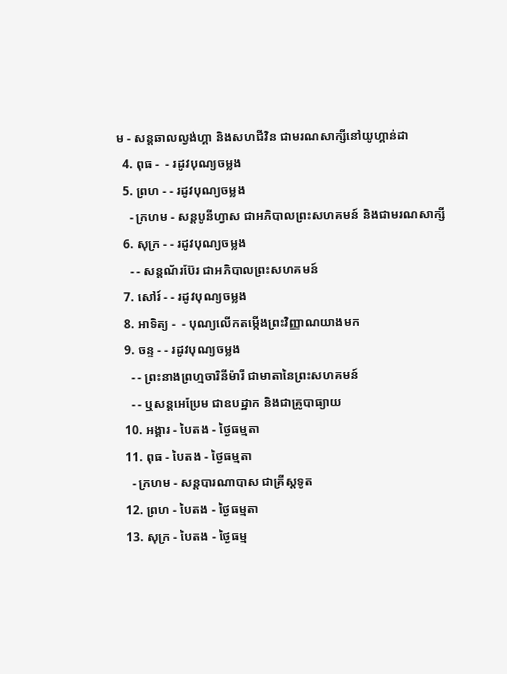ម - សន្ដឆាលល្វង់ហ្គា និងសហជីវិន ជាមរណសាក្សីនៅយូហ្គាន់ដា
  4. ពុធ -  - រដូវបុណ្យចម្លង
  5. ព្រហ - - រដូវបុណ្យចម្លង
    - ក្រហម - សន្ដបូនីហ្វាស ជាអភិបាលព្រះសហគមន៍ និងជាមរណសាក្សី
  6. សុក្រ - - រដូវបុណ្យចម្លង
    - - សន្ដណ័រប៊ែរ ជាអភិបាលព្រះសហគមន៍
  7. សៅរ៍ - - រដូវបុណ្យចម្លង
  8. អាទិត្យ -  - បុណ្យលើកតម្កើងព្រះវិញ្ញាណយាងមក
  9. ចន្ទ - - រដូវបុណ្យចម្លង
    - - ព្រះនាងព្រហ្មចារិនីម៉ារី ជាមាតានៃព្រះសហគមន៍
    - - ឬសន្ដអេប្រែម ជាឧបដ្ឋាក និងជាគ្រូបាធ្យាយ
  10. អង្គារ - បៃតង - ថ្ងៃធម្មតា
  11. ពុធ - បៃតង - ថ្ងៃធម្មតា
    - ក្រហម - សន្ដបារណាបាស ជាគ្រីស្ដទូត
  12. ព្រហ - បៃតង - ថ្ងៃធម្មតា
  13. សុក្រ - បៃតង - ថ្ងៃធម្ម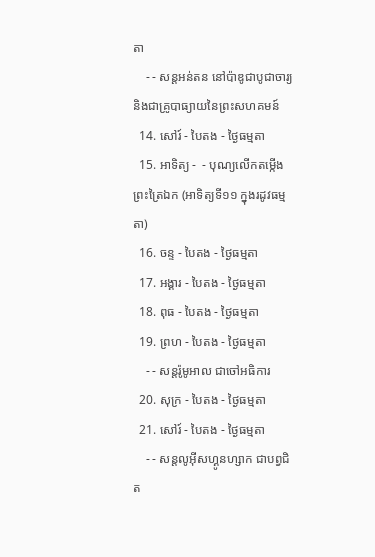តា
    - - សន្ដអន់តន នៅប៉ាឌូជាបូជាចារ្យ និងជាគ្រូបាធ្យាយនៃព្រះសហគមន៍
  14. សៅរ៍ - បៃតង - ថ្ងៃធម្មតា
  15. អាទិត្យ -  - បុណ្យលើកតម្កើងព្រះត្រៃឯក (អាទិត្យទី១១ ក្នុងរដូវធម្មតា)
  16. ចន្ទ - បៃតង - ថ្ងៃធម្មតា
  17. អង្គារ - បៃតង - ថ្ងៃធម្មតា
  18. ពុធ - បៃតង - ថ្ងៃធម្មតា
  19. ព្រហ - បៃតង - ថ្ងៃធម្មតា
    - - សន្ដរ៉ូមូអាល ជាចៅអធិការ
  20. សុក្រ - បៃតង - ថ្ងៃធម្មតា
  21. សៅរ៍ - បៃតង - ថ្ងៃធម្មតា
    - - សន្ដលូអ៊ីសហ្គូនហ្សាក ជាបព្វជិត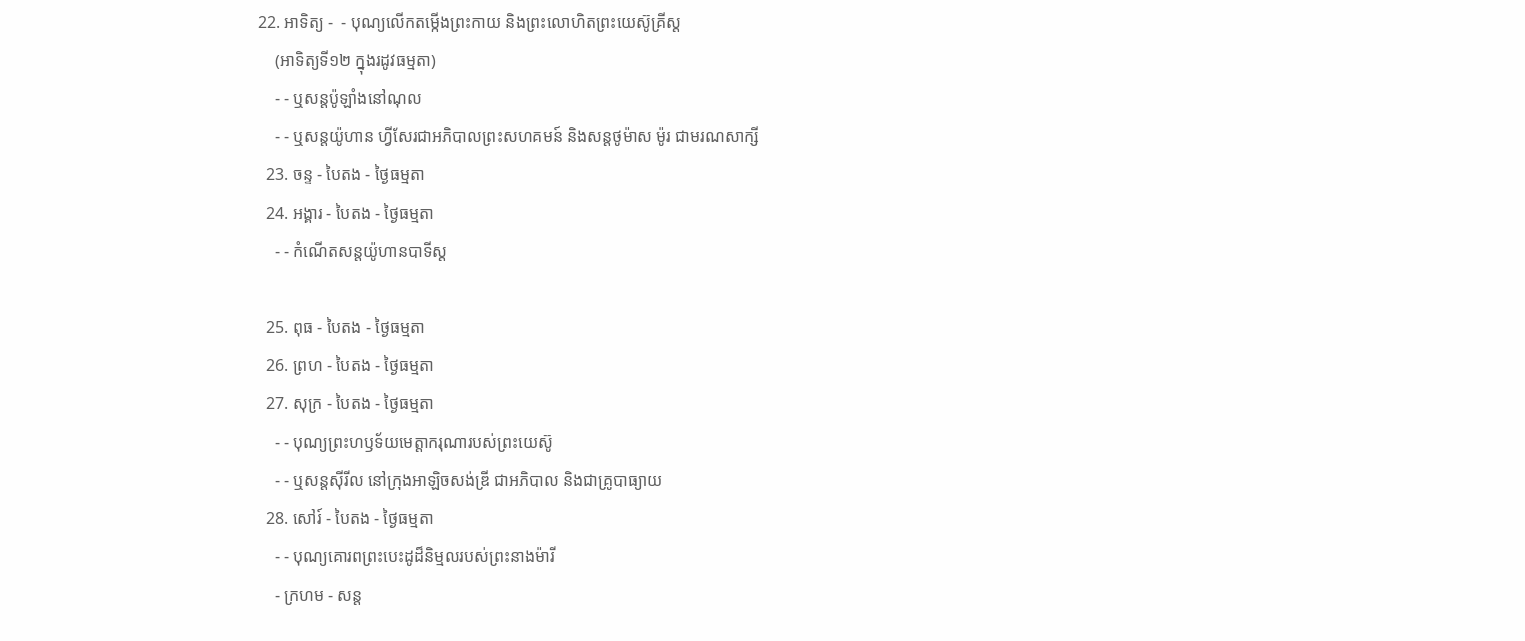22. អាទិត្យ -  - បុណ្យលើកតម្កើងព្រះកាយ និងព្រះលោហិតព្រះយេស៊ូគ្រីស្ដ
    (អាទិត្យទី១២ ក្នុងរដូវធម្មតា)
    - - ឬសន្ដប៉ូឡាំងនៅណុល
    - - ឬសន្ដយ៉ូហាន ហ្វីសែរជាអភិបាលព្រះសហគមន៍ និងសន្ដថូម៉ាស ម៉ូរ ជាមរណសាក្សី
  23. ចន្ទ - បៃតង - ថ្ងៃធម្មតា
  24. អង្គារ - បៃតង - ថ្ងៃធម្មតា
    - - កំណើតសន្ដយ៉ូហានបាទីស្ដ

  25. ពុធ - បៃតង - ថ្ងៃធម្មតា
  26. ព្រហ - បៃតង - ថ្ងៃធម្មតា
  27. សុក្រ - បៃតង - ថ្ងៃធម្មតា
    - - បុណ្យព្រះហឫទ័យមេត្ដាករុណារបស់ព្រះយេស៊ូ
    - - ឬសន្ដស៊ីរីល នៅក្រុងអាឡិចសង់ឌ្រី ជាអភិបាល និងជាគ្រូបាធ្យាយ
  28. សៅរ៍ - បៃតង - ថ្ងៃធម្មតា
    - - បុណ្យគោរពព្រះបេះដូដ៏និម្មលរបស់ព្រះនាងម៉ារី
    - ក្រហម - សន្ដ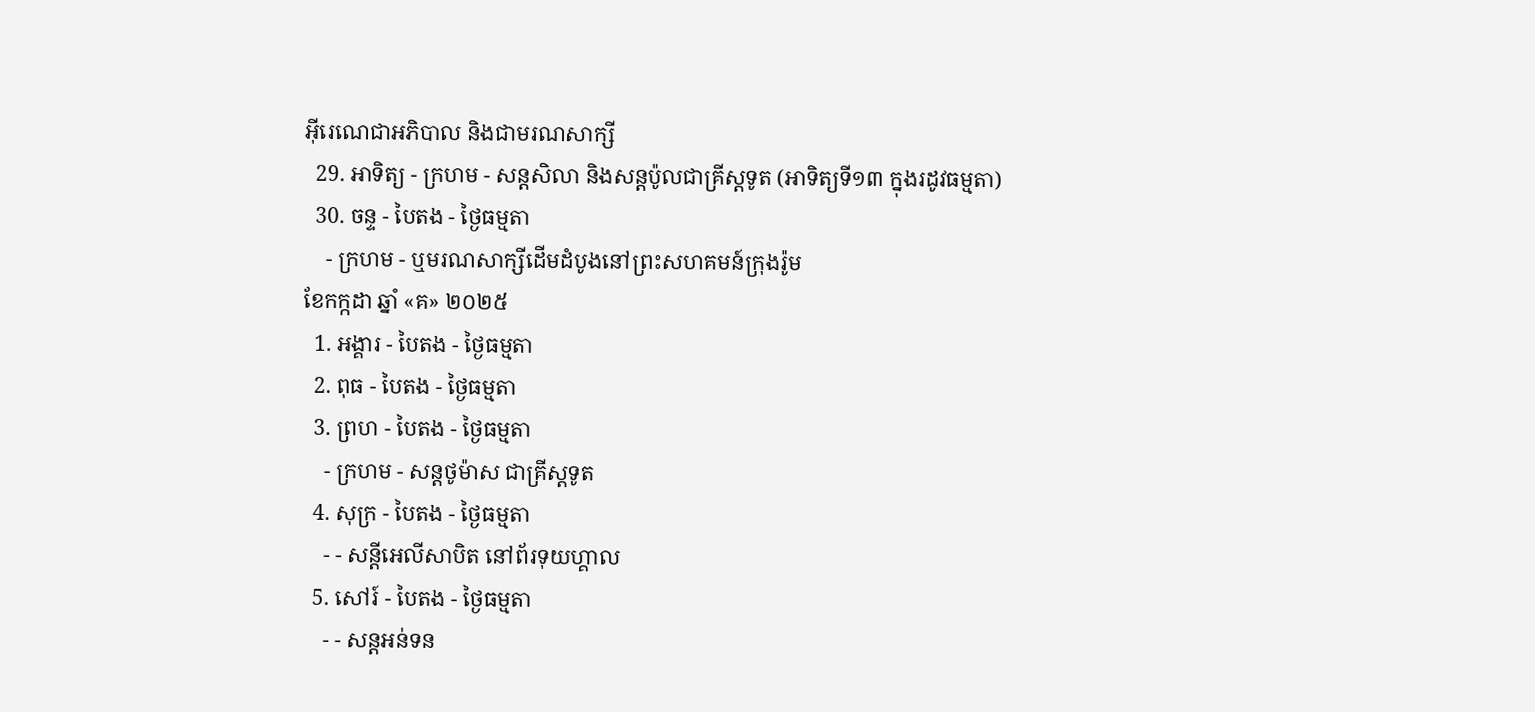អ៊ីរេណេជាអភិបាល និងជាមរណសាក្សី
  29. អាទិត្យ - ក្រហម - សន្ដសិលា និងសន្ដប៉ូលជាគ្រីស្ដទូត (អាទិត្យទី១៣ ក្នុងរដូវធម្មតា)
  30. ចន្ទ - បៃតង - ថ្ងៃធម្មតា
    - ក្រហម - ឬមរណសាក្សីដើមដំបូងនៅព្រះសហគមន៍ក្រុងរ៉ូម
ខែកក្កដា ឆ្នាំ «គ» ២០២៥
  1. អង្គារ - បៃតង - ថ្ងៃធម្មតា
  2. ពុធ - បៃតង - ថ្ងៃធម្មតា
  3. ព្រហ - បៃតង - ថ្ងៃធម្មតា
    - ក្រហម - សន្ដថូម៉ាស ជាគ្រីស្ដទូត
  4. សុក្រ - បៃតង - ថ្ងៃធម្មតា
    - - សន្ដីអេលីសាបិត នៅព័រទុយហ្គាល
  5. សៅរ៍ - បៃតង - ថ្ងៃធម្មតា
    - - សន្ដអន់ទន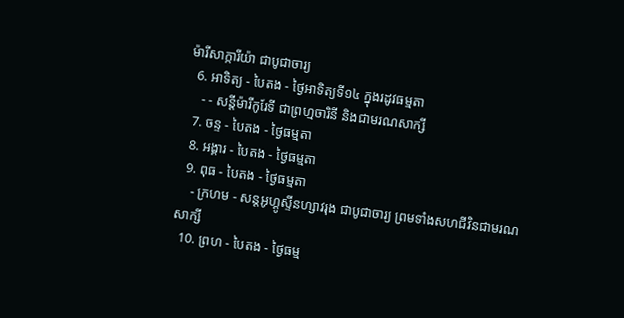ម៉ារីសាក្ការីយ៉ា ជាបូជាចារ្យ
  6. អាទិត្យ - បៃតង - ថ្ងៃអាទិត្យទី១៤ ក្នុងរដូវធម្មតា
    - - សន្ដីម៉ារីកូរែទី ជាព្រហ្មចារិនី និងជាមរណសាក្សី
  7. ចន្ទ - បៃតង - ថ្ងៃធម្មតា
  8. អង្គារ - បៃតង - ថ្ងៃធម្មតា
  9. ពុធ - បៃតង - ថ្ងៃធម្មតា
    - ក្រហម - សន្ដអូហ្គូស្ទីនហ្សាវរុង ជាបូជាចារ្យ ព្រមទាំងសហជីវិនជាមរណសាក្សី
  10. ព្រហ - បៃតង - ថ្ងៃធម្ម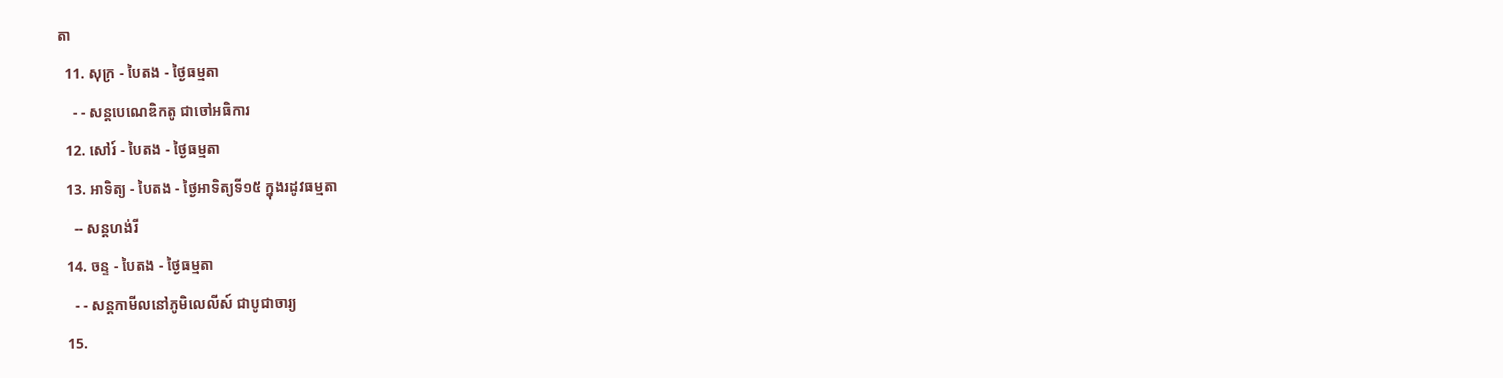តា
  11. សុក្រ - បៃតង - ថ្ងៃធម្មតា
    - - សន្ដបេណេឌិកតូ ជាចៅអធិការ
  12. សៅរ៍ - បៃតង - ថ្ងៃធម្មតា
  13. អាទិត្យ - បៃតង - ថ្ងៃអាទិត្យទី១៥ ក្នុងរដូវធម្មតា
    -- សន្ដហង់រី
  14. ចន្ទ - បៃតង - ថ្ងៃធម្មតា
    - - សន្ដកាមីលនៅភូមិលេលីស៍ ជាបូជាចារ្យ
  15.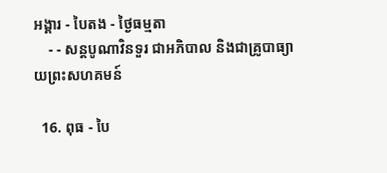អង្គារ - បៃតង - ថ្ងៃធម្មតា
    - - សន្ដបូណាវិនទួរ ជាអភិបាល និងជាគ្រូបាធ្យាយព្រះសហគមន៍

  16. ពុធ - បៃ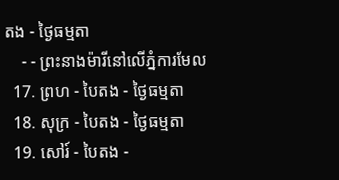តង - ថ្ងៃធម្មតា
    - - ព្រះនាងម៉ារីនៅលើភ្នំការមែល
  17. ព្រហ - បៃតង - ថ្ងៃធម្មតា
  18. សុក្រ - បៃតង - ថ្ងៃធម្មតា
  19. សៅរ៍ - បៃតង -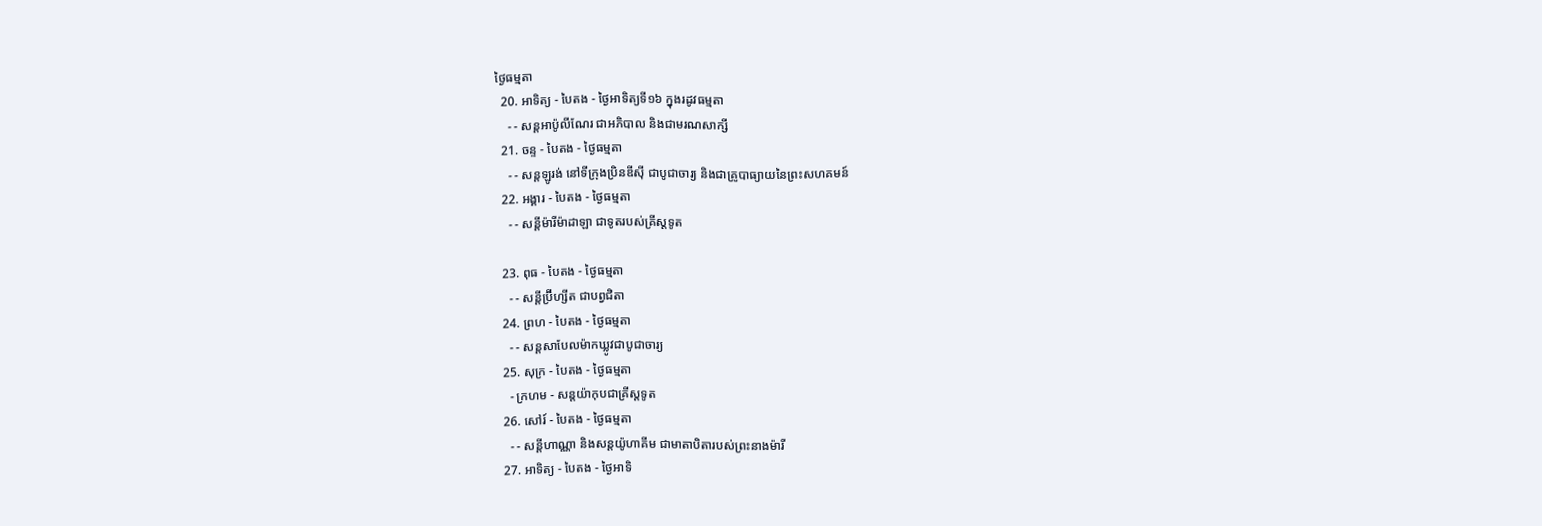ថ្ងៃធម្មតា
  20. អាទិត្យ - បៃតង - ថ្ងៃអាទិត្យទី១៦ ក្នុងរដូវធម្មតា
    - - សន្ដអាប៉ូលីណែរ ជាអភិបាល និងជាមរណសាក្សី
  21. ចន្ទ - បៃតង - ថ្ងៃធម្មតា
    - - សន្ដឡូរង់ នៅទីក្រុងប្រិនឌីស៊ី ជាបូជាចារ្យ និងជាគ្រូបាធ្យាយនៃព្រះសហគមន៍
  22. អង្គារ - បៃតង - ថ្ងៃធម្មតា
    - - សន្ដីម៉ារីម៉ាដាឡា ជាទូតរបស់គ្រីស្ដទូត

  23. ពុធ - បៃតង - ថ្ងៃធម្មតា
    - - សន្ដីប្រ៊ីហ្សីត ជាបព្វជិតា
  24. ព្រហ - បៃតង - ថ្ងៃធម្មតា
    - - សន្ដសាបែលម៉ាកឃ្លូវជាបូជាចារ្យ
  25. សុក្រ - បៃតង - ថ្ងៃធម្មតា
    - ក្រហម - សន្ដយ៉ាកុបជាគ្រីស្ដទូត
  26. សៅរ៍ - បៃតង - ថ្ងៃធម្មតា
    - - សន្ដីហាណ្ណា និងសន្ដយ៉ូហាគីម ជាមាតាបិតារបស់ព្រះនាងម៉ារី
  27. អាទិត្យ - បៃតង - ថ្ងៃអាទិ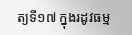ត្យទី១៧ ក្នុងរដូវធម្ម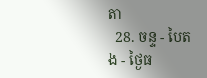តា
  28. ចន្ទ - បៃតង - ថ្ងៃធ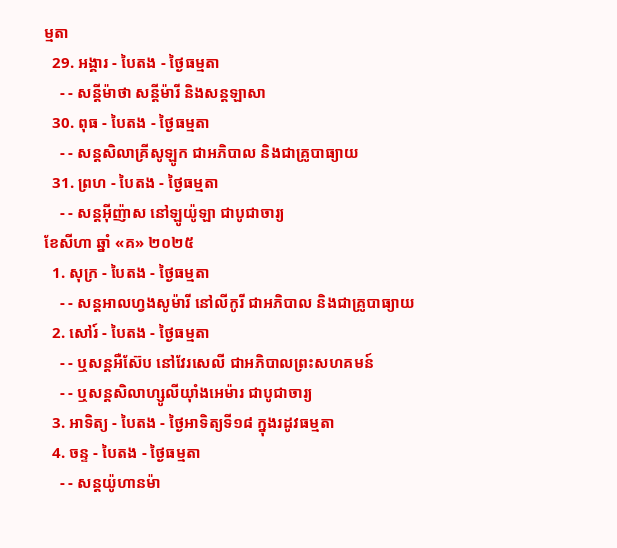ម្មតា
  29. អង្គារ - បៃតង - ថ្ងៃធម្មតា
    - - សន្ដីម៉ាថា សន្ដីម៉ារី និងសន្ដឡាសា
  30. ពុធ - បៃតង - ថ្ងៃធម្មតា
    - - សន្ដសិលាគ្រីសូឡូក ជាអភិបាល និងជាគ្រូបាធ្យាយ
  31. ព្រហ - បៃតង - ថ្ងៃធម្មតា
    - - សន្ដអ៊ីញ៉ាស នៅឡូយ៉ូឡា ជាបូជាចារ្យ
ខែសីហា ឆ្នាំ «គ» ២០២៥
  1. សុក្រ - បៃតង - ថ្ងៃធម្មតា
    - - សន្ដអាលហ្វងសូម៉ារី នៅលីកូរី ជាអភិបាល និងជាគ្រូបាធ្យាយ
  2. សៅរ៍ - បៃតង - ថ្ងៃធម្មតា
    - - ឬសន្ដអឺស៊ែប នៅវែរសេលី ជាអភិបាលព្រះសហគមន៍
    - - ឬសន្ដសិលាហ្សូលីយ៉ាំងអេម៉ារ ជាបូជាចារ្យ
  3. អាទិត្យ - បៃតង - ថ្ងៃអាទិត្យទី១៨ ក្នុងរដូវធម្មតា
  4. ចន្ទ - បៃតង - ថ្ងៃធម្មតា
    - - សន្ដយ៉ូហានម៉ា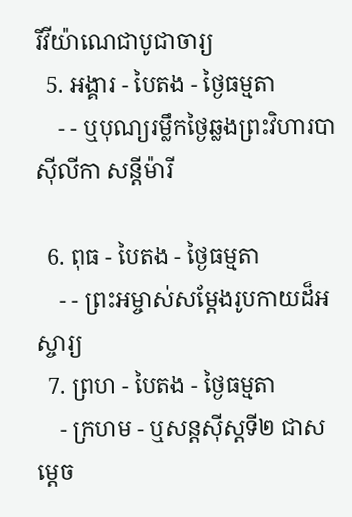រីវីយ៉ាណេជាបូជាចារ្យ
  5. អង្គារ - បៃតង - ថ្ងៃធម្មតា
    - - ឬបុណ្យរម្លឹកថ្ងៃឆ្លងព្រះវិហារបាស៊ីលីកា សន្ដីម៉ារី

  6. ពុធ - បៃតង - ថ្ងៃធម្មតា
    - - ព្រះអម្ចាស់សម្ដែងរូបកាយដ៏អស្ចារ្យ
  7. ព្រហ - បៃតង - ថ្ងៃធម្មតា
    - ក្រហម - ឬសន្ដស៊ីស្ដទី២ ជាសម្ដេច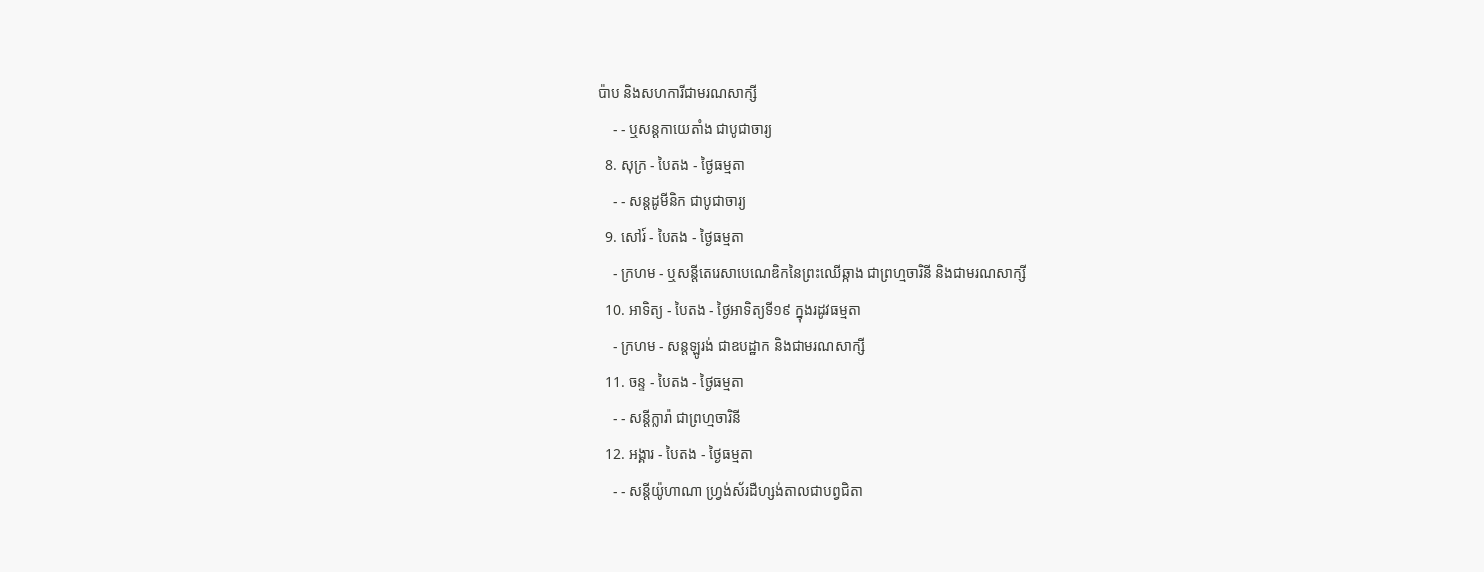ប៉ាប និងសហការីជាមរណសាក្សី
    - - ឬសន្ដកាយេតាំង ជាបូជាចារ្យ
  8. សុក្រ - បៃតង - ថ្ងៃធម្មតា
    - - សន្ដដូមីនិក ជាបូជាចារ្យ
  9. សៅរ៍ - បៃតង - ថ្ងៃធម្មតា
    - ក្រហម - ឬសន្ដីតេរេសាបេណេឌិកនៃព្រះឈើឆ្កាង ជាព្រហ្មចារិនី និងជាមរណសាក្សី
  10. អាទិត្យ - បៃតង - ថ្ងៃអាទិត្យទី១៩ ក្នុងរដូវធម្មតា
    - ក្រហម - សន្ដឡូរង់ ជាឧបដ្ឋាក និងជាមរណសាក្សី
  11. ចន្ទ - បៃតង - ថ្ងៃធម្មតា
    - - សន្ដីក្លារ៉ា ជាព្រហ្មចារិនី
  12. អង្គារ - បៃតង - ថ្ងៃធម្មតា
    - - សន្ដីយ៉ូហាណា ហ្វ្រង់ស័រដឺហ្សង់តាលជាបព្វជិតា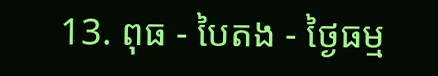13. ពុធ - បៃតង - ថ្ងៃធម្ម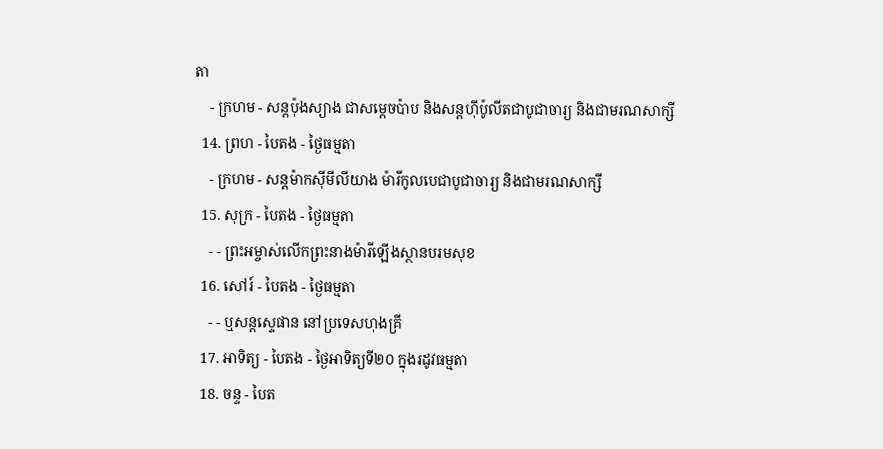តា
    - ក្រហម - សន្ដប៉ុងស្យាង ជាសម្ដេចប៉ាប និងសន្ដហ៊ីប៉ូលីតជាបូជាចារ្យ និងជាមរណសាក្សី
  14. ព្រហ - បៃតង - ថ្ងៃធម្មតា
    - ក្រហម - សន្ដម៉ាកស៊ីមីលីយាង ម៉ារីកូលបេជាបូជាចារ្យ និងជាមរណសាក្សី
  15. សុក្រ - បៃតង - ថ្ងៃធម្មតា
    - - ព្រះអម្ចាស់លើកព្រះនាងម៉ារីឡើងស្ថានបរមសុខ
  16. សៅរ៍ - បៃតង - ថ្ងៃធម្មតា
    - - ឬសន្ដស្ទេផាន នៅប្រទេសហុងគ្រី
  17. អាទិត្យ - បៃតង - ថ្ងៃអាទិត្យទី២០ ក្នុងរដូវធម្មតា
  18. ចន្ទ - បៃត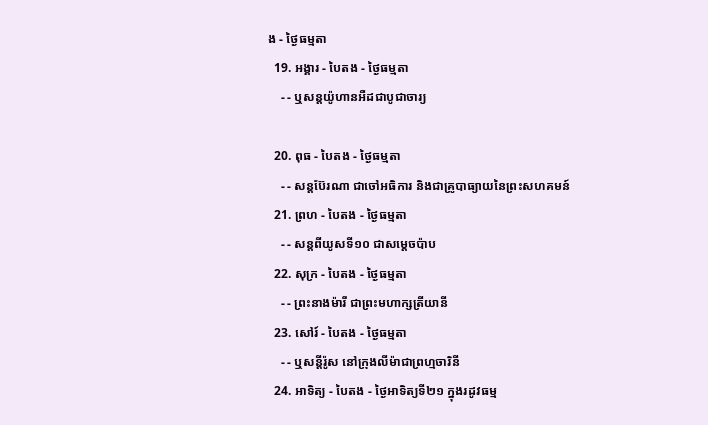ង - ថ្ងៃធម្មតា
  19. អង្គារ - បៃតង - ថ្ងៃធម្មតា
    - - ឬសន្ដយ៉ូហានអឺដជាបូជាចារ្យ

  20. ពុធ - បៃតង - ថ្ងៃធម្មតា
    - - សន្ដប៊ែរណា ជាចៅអធិការ និងជាគ្រូបាធ្យាយនៃព្រះសហគមន៍
  21. ព្រហ - បៃតង - ថ្ងៃធម្មតា
    - - សន្ដពីយូសទី១០ ជាសម្ដេចប៉ាប
  22. សុក្រ - បៃតង - ថ្ងៃធម្មតា
    - - ព្រះនាងម៉ារី ជាព្រះមហាក្សត្រីយានី
  23. សៅរ៍ - បៃតង - ថ្ងៃធម្មតា
    - - ឬសន្ដីរ៉ូស នៅក្រុងលីម៉ាជាព្រហ្មចារិនី
  24. អាទិត្យ - បៃតង - ថ្ងៃអាទិត្យទី២១ ក្នុងរដូវធម្ម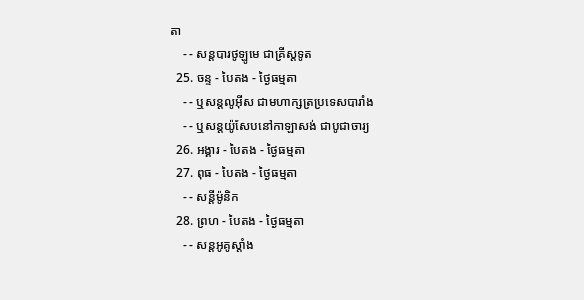តា
    - - សន្ដបារថូឡូមេ ជាគ្រីស្ដទូត
  25. ចន្ទ - បៃតង - ថ្ងៃធម្មតា
    - - ឬសន្ដលូអ៊ីស ជាមហាក្សត្រប្រទេសបារាំង
    - - ឬសន្ដយ៉ូសែបនៅកាឡាសង់ ជាបូជាចារ្យ
  26. អង្គារ - បៃតង - ថ្ងៃធម្មតា
  27. ពុធ - បៃតង - ថ្ងៃធម្មតា
    - - សន្ដីម៉ូនិក
  28. ព្រហ - បៃតង - ថ្ងៃធម្មតា
    - - សន្ដអូគូស្ដាំង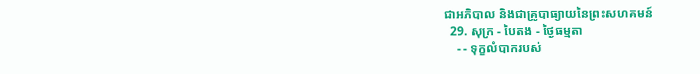ជាអភិបាល និងជាគ្រូបាធ្យាយនៃព្រះសហគមន៍
  29. សុក្រ - បៃតង - ថ្ងៃធម្មតា
    - - ទុក្ខលំបាករបស់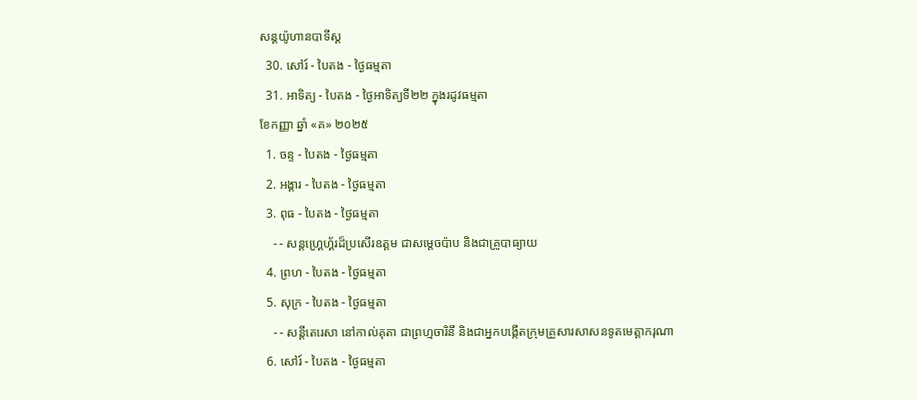សន្ដយ៉ូហានបាទីស្ដ
  30. សៅរ៍ - បៃតង - ថ្ងៃធម្មតា
  31. អាទិត្យ - បៃតង - ថ្ងៃអាទិត្យទី២២ ក្នុងរដូវធម្មតា
ខែកញ្ញា ឆ្នាំ «គ» ២០២៥
  1. ចន្ទ - បៃតង - ថ្ងៃធម្មតា
  2. អង្គារ - បៃតង - ថ្ងៃធម្មតា
  3. ពុធ - បៃតង - ថ្ងៃធម្មតា
    - - សន្ដហ្គ្រេហ្គ័រដ៏ប្រសើរឧត្ដម ជាសម្ដេចប៉ាប និងជាគ្រូបាធ្យាយ
  4. ព្រហ - បៃតង - ថ្ងៃធម្មតា
  5. សុក្រ - បៃតង - ថ្ងៃធម្មតា
    - - សន្ដីតេរេសា នៅកាល់គុតា ជាព្រហ្មចារិនី និងជាអ្នកបង្កើតក្រុមគ្រួសារសាសនទូតមេត្ដាករុណា
  6. សៅរ៍ - បៃតង - ថ្ងៃធម្មតា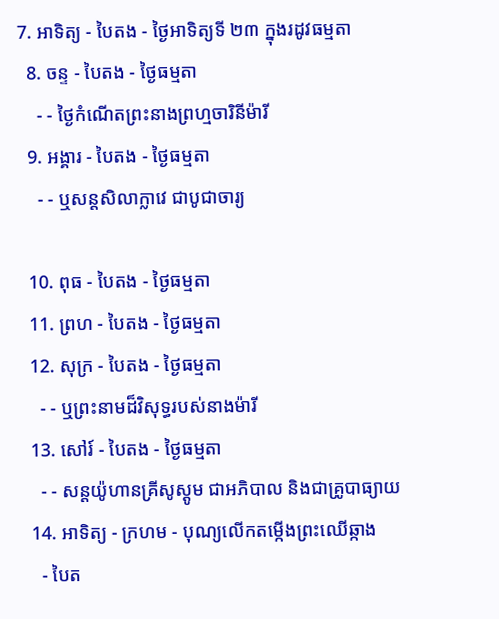7. អាទិត្យ - បៃតង - ថ្ងៃអាទិត្យទី ២៣ ក្នុងរដូវធម្មតា
  8. ចន្ទ - បៃតង - ថ្ងៃធម្មតា
    - - ថ្ងៃកំណើតព្រះនាងព្រហ្មចារិនីម៉ារី
  9. អង្គារ - បៃតង - ថ្ងៃធម្មតា
    - - ឬសន្ដសិលាក្លាវេ ជាបូជាចារ្យ

  10. ពុធ - បៃតង - ថ្ងៃធម្មតា
  11. ព្រហ - បៃតង - ថ្ងៃធម្មតា
  12. សុក្រ - បៃតង - ថ្ងៃធម្មតា
    - - ឬព្រះនាមដ៏វិសុទ្ធរបស់នាងម៉ារី
  13. សៅរ៍ - បៃតង - ថ្ងៃធម្មតា
    - - សន្ដយ៉ូហានគ្រីសូស្ដូម ជាអភិបាល និងជាគ្រូបាធ្យាយ
  14. អាទិត្យ - ក្រហម - បុណ្យលើកតម្កើងព្រះឈើឆ្កាង
    - បៃត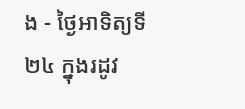ង - ថ្ងៃអាទិត្យទី ២៤ ក្នុងរដូវ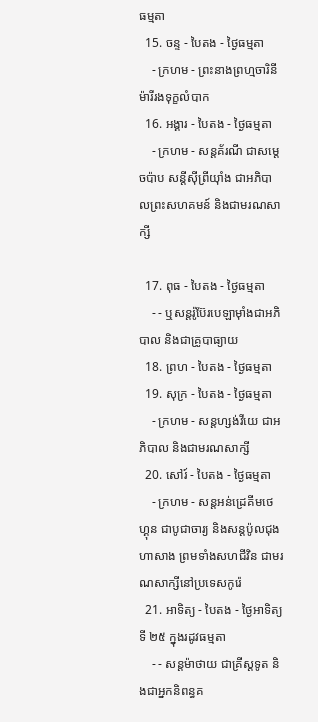ធម្មតា
  15. ចន្ទ - បៃតង - ថ្ងៃធម្មតា
    - ក្រហម - ព្រះនាងព្រហ្មចារិនីម៉ារីរងទុក្ខលំបាក
  16. អង្គារ - បៃតង - ថ្ងៃធម្មតា
    - ក្រហម - សន្ដគ័រណី ជាសម្ដេចប៉ាប សន្ដីស៊ីព្រីយ៉ាំង ជាអភិបាលព្រះសហគមន៍ និងជាមរណសាក្សី

  17. ពុធ - បៃតង - ថ្ងៃធម្មតា
    - - ឬសន្ដរ៉ូប៊ែរបេឡាម៉ាំងជាអភិបាល និងជាគ្រូបាធ្យាយ
  18. ព្រហ - បៃតង - ថ្ងៃធម្មតា
  19. សុក្រ - បៃតង - ថ្ងៃធម្មតា
    - ក្រហម - សន្ដហ្សង់វីយេ ជាអភិបាល និងជាមរណសាក្សី
  20. សៅរ៍ - បៃតង - ថ្ងៃធម្មតា
    - ក្រហម - សន្ដអន់ដ្រេគីមថេហ្គុន ជាបូជាចារ្យ និងសន្ដប៉ូលជុងហាសាង ព្រមទាំងសហជីវិន ជាមរណសាក្សីនៅប្រទេសកូរ៉េ
  21. អាទិត្យ - បៃតង - ថ្ងៃអាទិត្យទី ២៥ ក្នុងរដូវធម្មតា
    - - សន្ដម៉ាថាយ ជាគ្រីស្ដទូត និងជាអ្នកនិពន្ធគ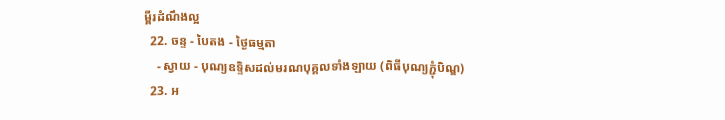ម្ពីរដំណឹងល្អ
  22. ចន្ទ - បៃតង - ថ្ងៃធម្មតា
    - ស្វាយ - បុណ្យឧទ្ទិសដល់មរណបុគ្គលទាំងឡាយ (ពិធីបុណ្យភ្ជុំបិណ្ឌ)
  23. អ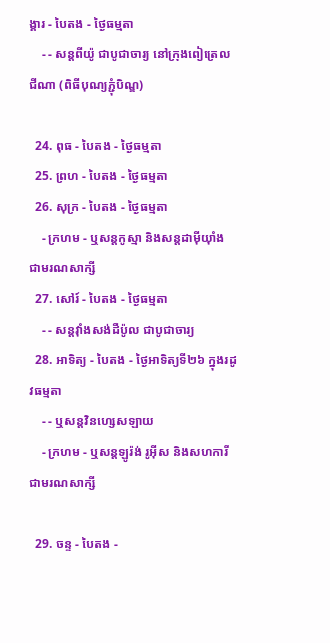ង្គារ - បៃតង - ថ្ងៃធម្មតា
    - - សន្ដពីយ៉ូ ជាបូជាចារ្យ នៅក្រុងពៀត្រេលជីណា (ពិធីបុណ្យភ្ជុំបិណ្ឌ)

  24. ពុធ - បៃតង - ថ្ងៃធម្មតា
  25. ព្រហ - បៃតង - ថ្ងៃធម្មតា
  26. សុក្រ - បៃតង - ថ្ងៃធម្មតា
    - ក្រហម - ឬសន្ដកូស្មា និងសន្ដដាម៉ីយ៉ាំង ជាមរណសាក្សី
  27. សៅរ៍ - បៃតង - ថ្ងៃធម្មតា
    - - សន្ដវ៉ាំងសង់ដឺប៉ូល ជាបូជាចារ្យ
  28. អាទិត្យ - បៃតង - ថ្ងៃអាទិត្យទី២៦ ក្នុងរដូវធម្មតា
    - - ឬសន្ដវិនហ្សេសឡាយ
    - ក្រហម - ឬសន្ដឡូរ៉ង់ រូអ៊ីស និងសហការីជាមរណសាក្សី

  29. ចន្ទ - បៃតង -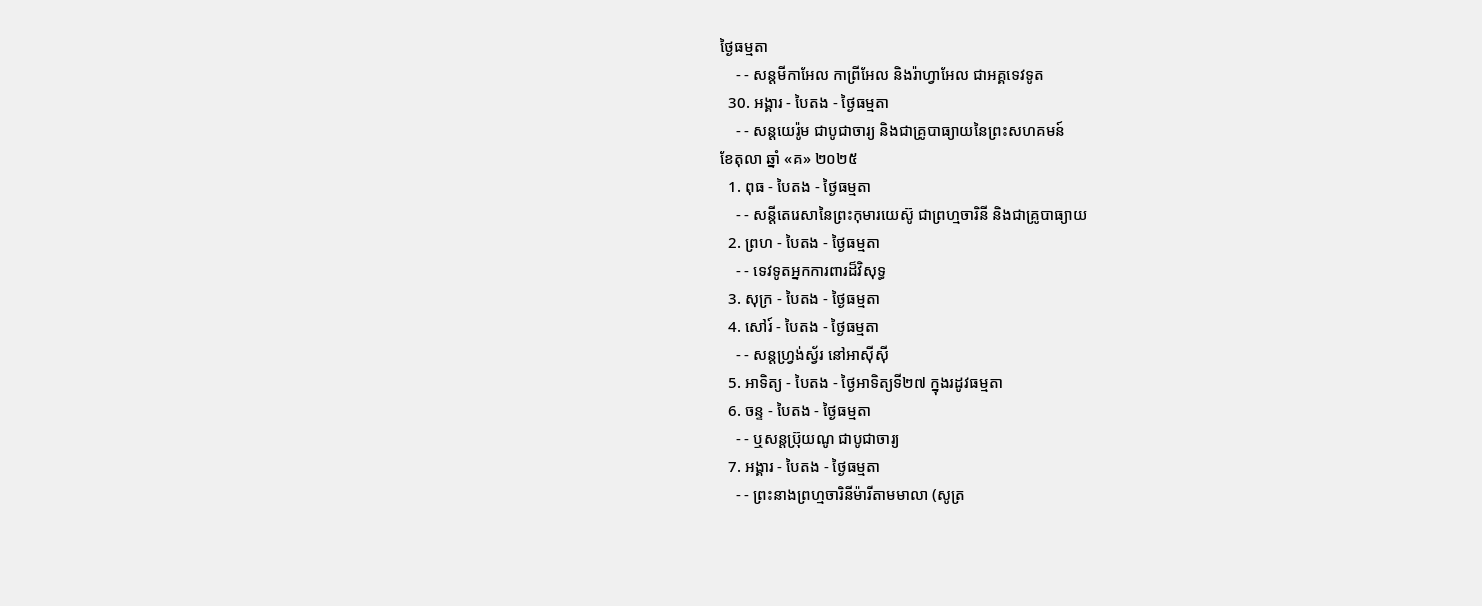ថ្ងៃធម្មតា
    - - សន្ដមីកាអែល កាព្រីអែល និងរ៉ាហ្វាអែល ជាអគ្គទេវទូត
  30. អង្គារ - បៃតង - ថ្ងៃធម្មតា
    - - សន្ដយេរ៉ូម ជាបូជាចារ្យ និងជាគ្រូបាធ្យាយនៃព្រះសហគមន៍
ខែតុលា ឆ្នាំ «គ» ២០២៥
  1. ពុធ - បៃតង - ថ្ងៃធម្មតា
    - - សន្ដីតេរេសានៃព្រះកុមារយេស៊ូ ជាព្រហ្មចារិនី និងជាគ្រូបាធ្យាយ
  2. ព្រហ - បៃតង - ថ្ងៃធម្មតា
    - - ទេវទូតអ្នកការពារដ៏វិសុទ្ធ
  3. សុក្រ - បៃតង - ថ្ងៃធម្មតា
  4. សៅរ៍ - បៃតង - ថ្ងៃធម្មតា
    - - សន្ដហ្វ្រង់ស្វ័រ នៅអាស៊ីស៊ី
  5. អាទិត្យ - បៃតង - ថ្ងៃអាទិត្យទី២៧ ក្នុងរដូវធម្មតា
  6. ចន្ទ - បៃតង - ថ្ងៃធម្មតា
    - - ឬសន្ដប្រ៊ុយណូ ជាបូជាចារ្យ
  7. អង្គារ - បៃតង - ថ្ងៃធម្មតា
    - - ព្រះនាងព្រហ្មចារិនីម៉ារីតាមមាលា (សូត្រ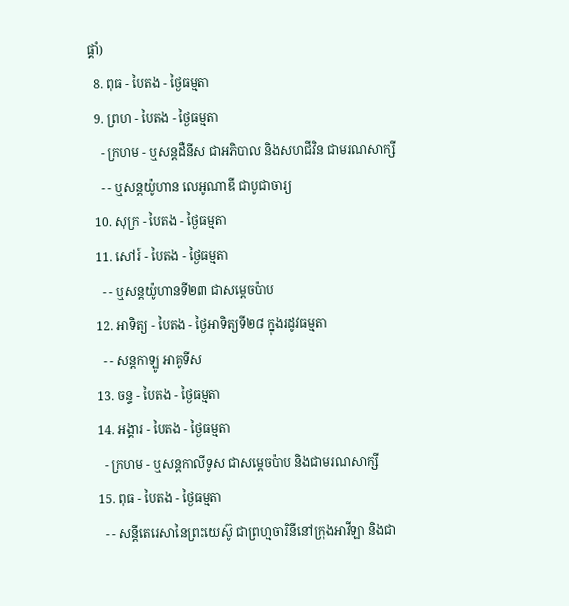ផ្គាំ)
  8. ពុធ - បៃតង - ថ្ងៃធម្មតា
  9. ព្រហ - បៃតង - ថ្ងៃធម្មតា
    - ក្រហម - ឬសន្ដដឺនីស ជាអភិបាល និងសហជីវិន ជាមរណសាក្សី
    - - ឬសន្ដយ៉ូហាន លេអូណាឌី ជាបូជាចារ្យ
  10. សុក្រ - បៃតង - ថ្ងៃធម្មតា
  11. សៅរ៍ - បៃតង - ថ្ងៃធម្មតា
    - - ឬសន្ដយ៉ូហានទី២៣ ជាសម្ដេចប៉ាប
  12. អាទិត្យ - បៃតង - ថ្ងៃអាទិត្យទី២៨ ក្នុងរដូវធម្មតា
    - - សន្ដកាឡូ អាគូទីស
  13. ចន្ទ - បៃតង - ថ្ងៃធម្មតា
  14. អង្គារ - បៃតង - ថ្ងៃធម្មតា
    - ក្រហម - ឬសន្ដកាលីទូស ជាសម្ដេចប៉ាប និងជាមរណសាក្សី
  15. ពុធ - បៃតង - ថ្ងៃធម្មតា
    - - សន្ដីតេរេសានៃព្រះយេស៊ូ ជាព្រហ្មចារិនីនៅក្រុងអាវីឡា និងជា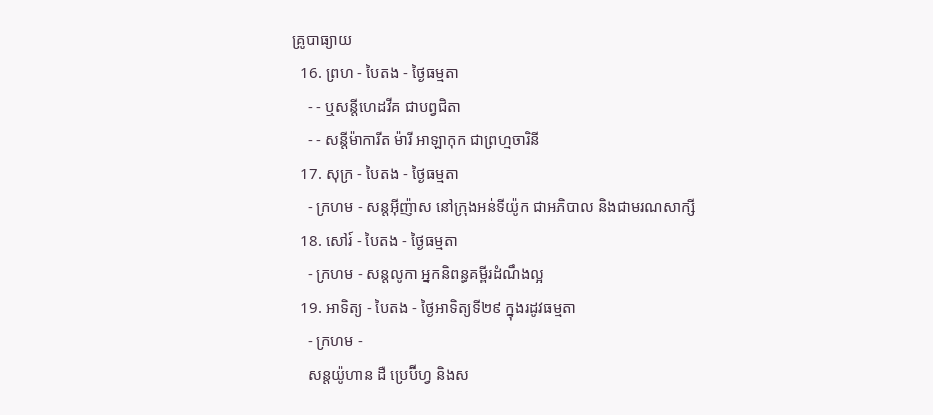គ្រូបាធ្យាយ
  16. ព្រហ - បៃតង - ថ្ងៃធម្មតា
    - - ឬសន្ដីហេដវីគ ជាបព្វជិតា
    - - សន្ដីម៉ាការីត ម៉ារី អាឡាកុក ជាព្រហ្មចារិនី
  17. សុក្រ - បៃតង - ថ្ងៃធម្មតា
    - ក្រហម - សន្ដអ៊ីញ៉ាស នៅក្រុងអន់ទីយ៉ូក ជាអភិបាល និងជាមរណសាក្សី
  18. សៅរ៍ - បៃតង - ថ្ងៃធម្មតា
    - ក្រហម - សន្ដលូកា អ្នកនិពន្ធគម្ពីរដំណឹងល្អ
  19. អាទិត្យ - បៃតង - ថ្ងៃអាទិត្យទី២៩ ក្នុងរដូវធម្មតា
    - ក្រហម -
    សន្ដយ៉ូហាន ដឺ ប្រេប៊ីហ្វ និងស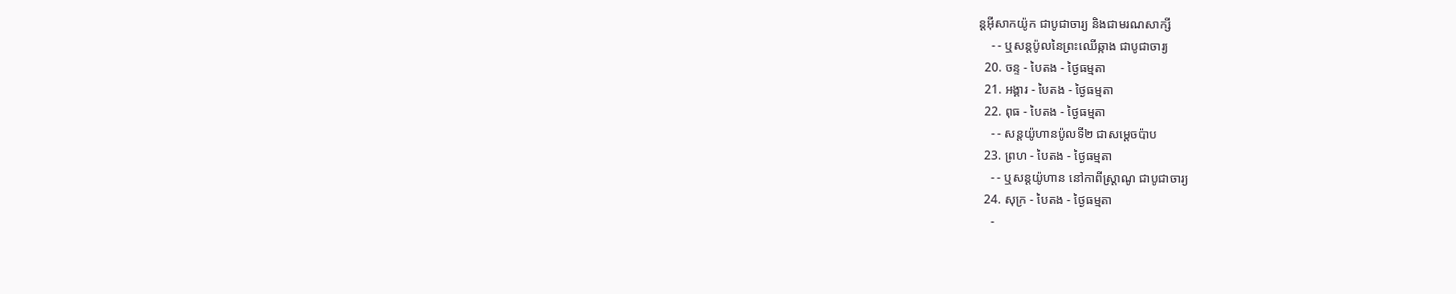ន្ដអ៊ីសាកយ៉ូក ជាបូជាចារ្យ និងជាមរណសាក្សី
    - - ឬសន្ដប៉ូលនៃព្រះឈើឆ្កាង ជាបូជាចារ្យ
  20. ចន្ទ - បៃតង - ថ្ងៃធម្មតា
  21. អង្គារ - បៃតង - ថ្ងៃធម្មតា
  22. ពុធ - បៃតង - ថ្ងៃធម្មតា
    - - សន្ដយ៉ូហានប៉ូលទី២ ជាសម្ដេចប៉ាប
  23. ព្រហ - បៃតង - ថ្ងៃធម្មតា
    - - ឬសន្ដយ៉ូហាន នៅកាពីស្រ្ដាណូ ជាបូជាចារ្យ
  24. សុក្រ - បៃតង - ថ្ងៃធម្មតា
    -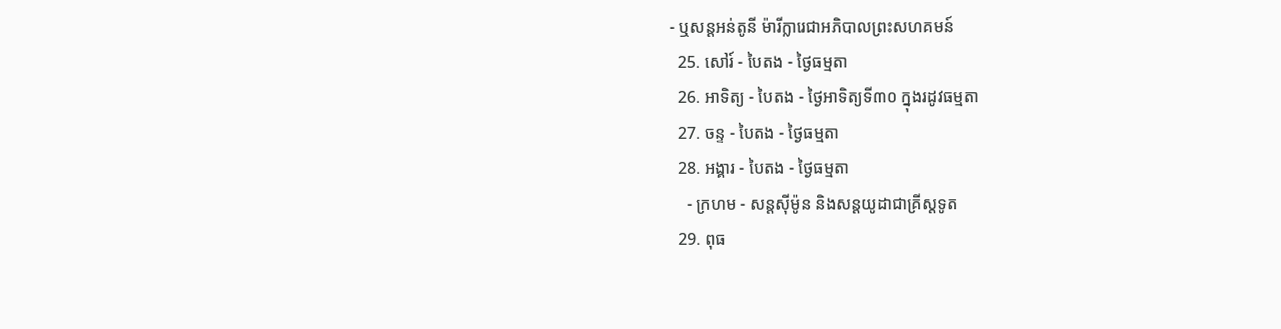- ឬសន្ដអន់តូនី ម៉ារីក្លារេជាអភិបាលព្រះសហគមន៍
  25. សៅរ៍ - បៃតង - ថ្ងៃធម្មតា
  26. អាទិត្យ - បៃតង - ថ្ងៃអាទិត្យទី៣០ ក្នុងរដូវធម្មតា
  27. ចន្ទ - បៃតង - ថ្ងៃធម្មតា
  28. អង្គារ - បៃតង - ថ្ងៃធម្មតា
    - ក្រហម - សន្ដស៊ីម៉ូន និងសន្ដយូដាជាគ្រីស្ដទូត
  29. ពុធ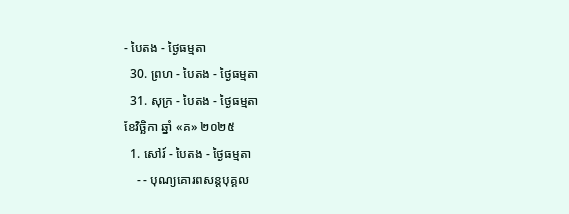- បៃតង - ថ្ងៃធម្មតា
  30. ព្រហ - បៃតង - ថ្ងៃធម្មតា
  31. សុក្រ - បៃតង - ថ្ងៃធម្មតា
ខែវិច្ឆិកា ឆ្នាំ «គ» ២០២៥
  1. សៅរ៍ - បៃតង - ថ្ងៃធម្មតា
    - - បុណ្យគោរពសន្ដបុគ្គល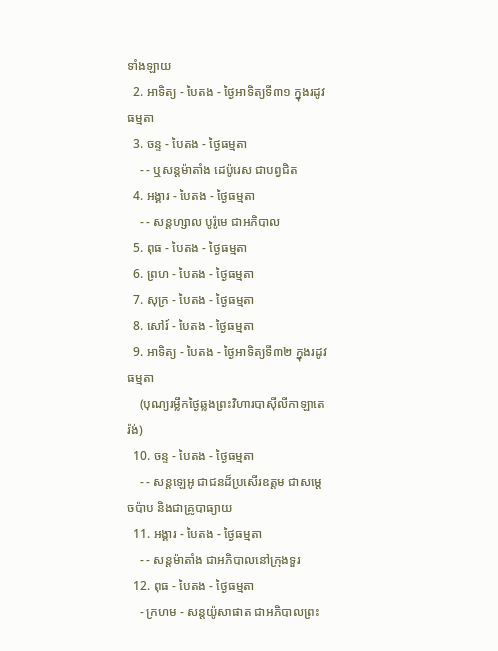ទាំងឡាយ
  2. អាទិត្យ - បៃតង - ថ្ងៃអាទិត្យទី៣១ ក្នុងរដូវធម្មតា
  3. ចន្ទ - បៃតង - ថ្ងៃធម្មតា
    - - ឬសន្ដម៉ាតាំង ដេប៉ូរេស ជាបព្វជិត
  4. អង្គារ - បៃតង - ថ្ងៃធម្មតា
    - - សន្ដហ្សាល បូរ៉ូមេ ជាអភិបាល
  5. ពុធ - បៃតង - ថ្ងៃធម្មតា
  6. ព្រហ - បៃតង - ថ្ងៃធម្មតា
  7. សុក្រ - បៃតង - ថ្ងៃធម្មតា
  8. សៅរ៍ - បៃតង - ថ្ងៃធម្មតា
  9. អាទិត្យ - បៃតង - ថ្ងៃអាទិត្យទី៣២ ក្នុងរដូវធម្មតា
    (បុណ្យរម្លឹកថ្ងៃឆ្លងព្រះវិហារបាស៊ីលីកាឡាតេរ៉ង់)
  10. ចន្ទ - បៃតង - ថ្ងៃធម្មតា
    - - សន្ដឡេអូ ជាជនដ៏ប្រសើរឧត្ដម ជាសម្ដេចប៉ាប និងជាគ្រូបាធ្យាយ
  11. អង្គារ - បៃតង - ថ្ងៃធម្មតា
    - - សន្ដម៉ាតាំង ជាអភិបាលនៅក្រុងទួរ
  12. ពុធ - បៃតង - ថ្ងៃធម្មតា
    - ក្រហម - សន្ដយ៉ូសាផាត ជាអភិបាលព្រះ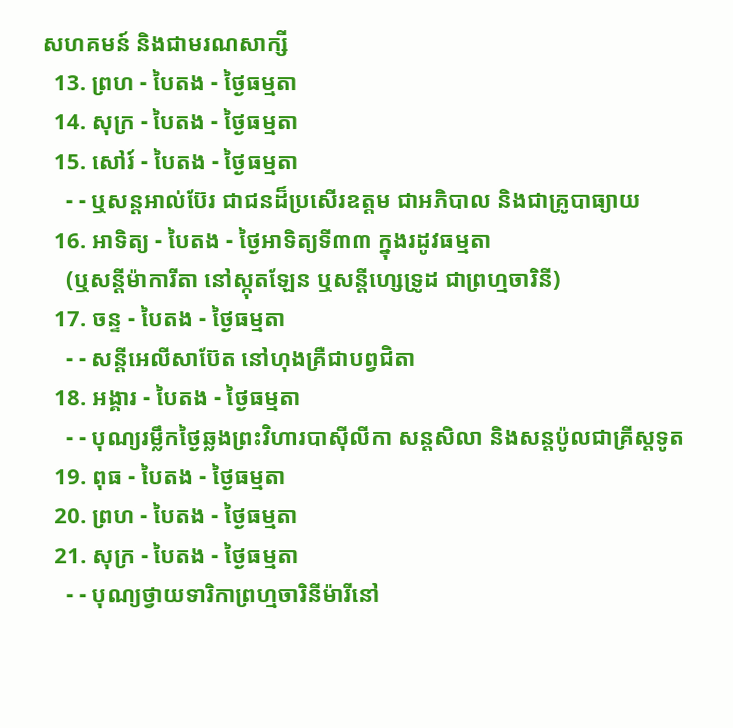សហគមន៍ និងជាមរណសាក្សី
  13. ព្រហ - បៃតង - ថ្ងៃធម្មតា
  14. សុក្រ - បៃតង - ថ្ងៃធម្មតា
  15. សៅរ៍ - បៃតង - ថ្ងៃធម្មតា
    - - ឬសន្ដអាល់ប៊ែរ ជាជនដ៏ប្រសើរឧត្ដម ជាអភិបាល និងជាគ្រូបាធ្យាយ
  16. អាទិត្យ - បៃតង - ថ្ងៃអាទិត្យទី៣៣ ក្នុងរដូវធម្មតា
    (ឬសន្ដីម៉ាការីតា នៅស្កុតឡែន ឬសន្ដីហ្សេទ្រូដ ជាព្រហ្មចារិនី)
  17. ចន្ទ - បៃតង - ថ្ងៃធម្មតា
    - - សន្ដីអេលីសាប៊ែត នៅហុងគ្រឺជាបព្វជិតា
  18. អង្គារ - បៃតង - ថ្ងៃធម្មតា
    - - បុណ្យរម្លឹកថ្ងៃឆ្លងព្រះវិហារបាស៊ីលីកា សន្ដសិលា និងសន្ដប៉ូលជាគ្រីស្ដទូត
  19. ពុធ - បៃតង - ថ្ងៃធម្មតា
  20. ព្រហ - បៃតង - ថ្ងៃធម្មតា
  21. សុក្រ - បៃតង - ថ្ងៃធម្មតា
    - - បុណ្យថ្វាយទារិកាព្រហ្មចារិនីម៉ារីនៅ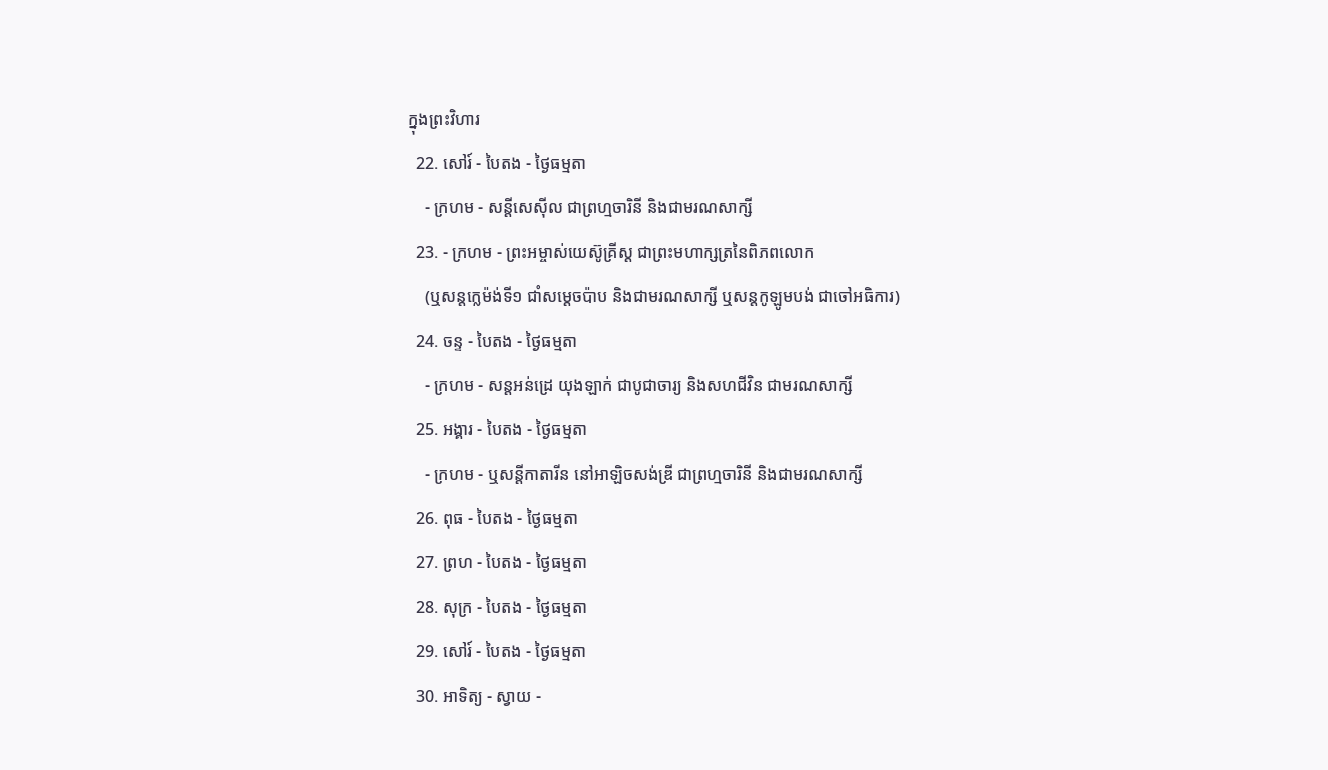ក្នុងព្រះវិហារ
  22. សៅរ៍ - បៃតង - ថ្ងៃធម្មតា
    - ក្រហម - សន្ដីសេស៊ីល ជាព្រហ្មចារិនី និងជាមរណសាក្សី
  23. - ក្រហម - ព្រះអម្ចាស់យេស៊ូគ្រីស្ដ ជាព្រះមហាក្សត្រនៃពិភពលោក
    (ឬសន្ដក្លេម៉ង់ទី១ ជាំសម្ដេចប៉ាប និងជាមរណសាក្សី ឬសន្ដកូឡូមបង់ ជាចៅអធិការ)
  24. ចន្ទ - បៃតង - ថ្ងៃធម្មតា
    - ក្រហម - សន្ដអន់ដ្រេ យុងឡាក់ ជាបូជាចារ្យ និងសហជីវិន ជាមរណសាក្សី
  25. អង្គារ - បៃតង - ថ្ងៃធម្មតា
    - ក្រហម - ឬសន្ដីកាតារីន នៅអាឡិចសង់ឌ្រី ជាព្រហ្មចារិនី និងជាមរណសាក្សី
  26. ពុធ - បៃតង - ថ្ងៃធម្មតា
  27. ព្រហ - បៃតង - ថ្ងៃធម្មតា
  28. សុក្រ - បៃតង - ថ្ងៃធម្មតា
  29. សៅរ៍ - បៃតង - ថ្ងៃធម្មតា
  30. អាទិត្យ - ស្វាយ -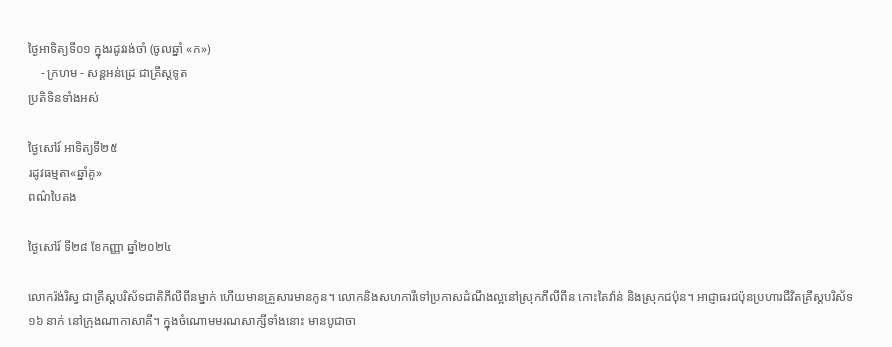ថ្ងៃអាទិត្យទី០១ ក្នុងរដូវរង់ចាំ (ចូលឆ្នាំ «ក»)
    - ក្រហម - សន្ដអន់ដ្រេ ជាគ្រីស្ដទូត
ប្រតិទិនទាំងអស់

ថ្ងៃសៅរ៍ អាទិត្យទី២៥
រដូវធម្មតា«ឆ្នាំគូ»
ពណ៌បៃតង

ថ្ងៃសៅរ៍ ទី២៨ ខែកញ្ញា ឆ្នាំ២០២៤

លោករ៉ង់រិស្វ ជាគ្រីស្តបរិស័ទជាតិភីលីពីនម្នាក់ ហើយមានគ្រួសារមានកូន។ លោកនិងសហការីទៅប្រកាសដំណឹងល្អនៅស្រុកភីលីពីន កោះតៃវ៉ាន់ និងស្រុកជប៉ុន។ អាជ្ញាធរជប៉ុនប្រហារជីវិតគ្រីស្តបរិស័ទ ១៦ នាក់ នៅក្រុងណាកាសាគី។ ក្នុងចំណោមមរណសាក្សីទាំងនោះ មានបូជាចា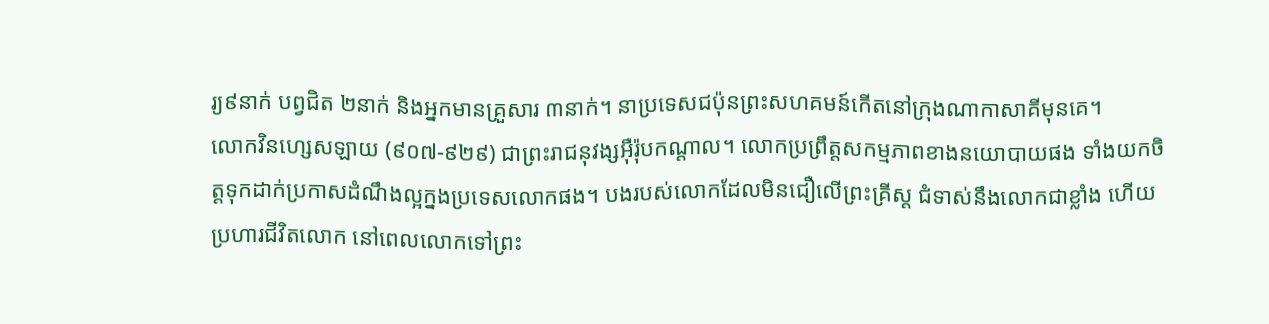រ្យ៩នាក់ បព្វជិត ២នាក់ និងអ្នកមានគ្រួសារ ៣នាក់។ នាប្រទេសជប៉ុនព្រះសហគមន៍កើតនៅក្រុងណាកាសាគីមុនគេ។
លោកវិនហ្សេសឡាយ (៩០៧-៩២៩) ជាព្រះរាជនុវង្សអ៊ឺរ៉ុបកណ្តាល។ លោកប្រព្រឹត្តសកម្មភាពខាងនយោបាយផង ទាំងយកចិត្តទុកដាក់ប្រកាសដំណឹងល្អក្នងប្រទេសលោកផង។ បងរបស់លោកដែលមិនជឿលើព្រះគ្រីស្ត ជំទាស់នឹងលោកជាខ្លាំង ហើយប្រហារជីវិតលោក នៅពេលលោកទៅព្រះ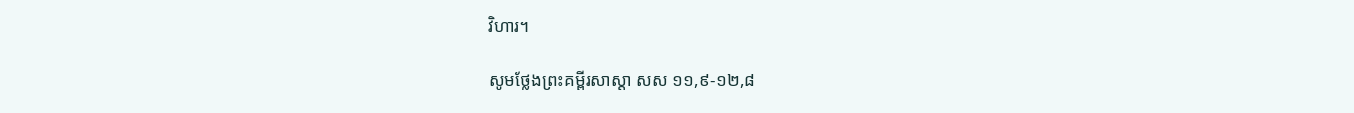វិហារ។

សូមថ្លែងព្រះគម្ពីរសាស្ដា សស ១១,៩-១២,៨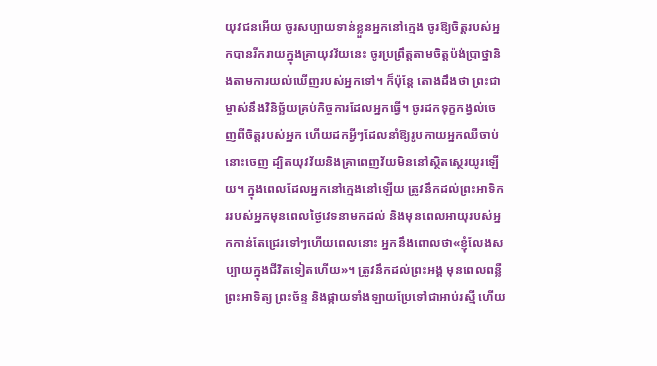យុវជនអើយ ចូរសប្បាយទាន់ខ្លួនអ្នកនៅក្មេង ចូរឱ្យចិត្តរបស់អ្នកបានរីករាយក្នុងគ្រាយុវវ័យនេះ ចូរប្រព្រឹត្តតាមចិត្តប៉ង់ប្រាថ្នានិងតាមការយល់ឃើញរបស់អ្នកទៅ។ ក៏ប៉ុន្ដែ តោងដឹងថា ព្រះជាម្ចាស់នឹងវិនិច្ឆ័យគ្រប់កិច្ចការដែលអ្នកធើ្វ។ ចូរដកទុក្ខកង្វល់ចេញពីចិត្តរបស់អ្នក ហើយដកអ្វីៗដែលនាំឱ្យរូបកាយអ្នកឈឺចាប់នោះចេញ ដ្បិតយុវវ័យនិងគ្រាពេញវ័យមិននៅស្ថិតស្ថេរយូរឡើយ។ ក្នុងពេលដែលអ្នកនៅក្មេងនៅឡើយ ត្រូវនឹកដល់ព្រះអាទិកររបស់អ្នកមុនពេលថ្ងៃវេទនាមកដល់ និងមុនពេលអាយុរបស់អ្នកកាន់តែជ្រេរទៅៗហើយពេលនោះ អ្នកនឹងពោលថា«ខ្ញុំលែងសប្បាយក្នុងជីវិតទៀតហើយ»។ ត្រូវនឹកដល់ព្រះអង្គ មុនពេលពន្លឺព្រះអាទិត្យ ព្រះច័ន្ទ និងផ្កាយទាំងឡាយប្រែទៅជាអាប់រស្មី ហើយ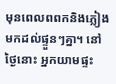មុនពេលពពកនិងភ្លៀងមកដល់ផ្ទួនៗគ្នា។ នៅថ្ងៃនោះ អ្នកយាមផ្ទះ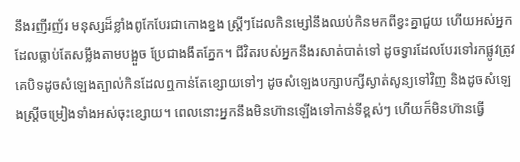នឹងរញីរញ័រ មនុស្សដ៏ខ្លាំងពូកែបែរជាកោងខ្នង ស្រី្ដៗដែលកិនម្សៅនឹងឈប់កិនមកពីខ្វះគ្នាជួយ ហើយអស់អ្នកដែលធ្លាប់តែសម្លឹងតាមបង្អួច ប្រែជាងងឹតភ្នែក។ ជីវិតរបស់អ្នកនឹងរសាត់បាត់ទៅ ដូចទ្វារដែលបែរទៅរកផ្លូវត្រូវគេបិទដូចសំឡេងត្បាល់កិនដែលឮកាន់តែខ្សោយទៅៗ ដូចសំឡេងបក្សាបក្សីស្ងាត់សូន្យទៅវិញ និងដូចសំឡេងស្រ្ដីចម្រៀងទាំងអស់ចុះខ្សោយ។ ពេលនោះអ្នកនឹងមិនហ៊ានឡើងទៅកាន់ទីខ្ពស់ៗ ហើយក៏មិនហ៊ានធើ្វ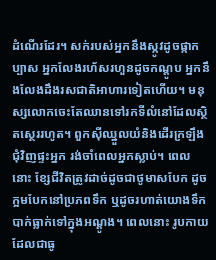ដំណើរដែរ។ សក់របស់អ្នកនឹងស្កូវដូចផ្កាកប្បាស អ្នកលែងរហ័សរហួនដូចកណ្ដូប អ្នកនឹងលែងដឹងរសជាតិអាហារទៀតហើយ។ មនុស្សលោកចេះតែឈានទៅរកទីលំនៅដែលស្ថិតស្ថេររហូត។ ពួកស៊ីឈ្នួលយំនិងដើរក្រឡឹងជុំវិញផ្ទះអ្នក រង់ចាំពេលអ្នកស្លាប់។ ពេលនោះ ខ្សែជីវិតត្រូវដាច់ដូចជាថូមាសបែក ដូចក្អមបែកនៅប្រភពទឹក ឬដូចរហាត់យោងទឹកបាក់ធ្លាក់ទៅក្នុងអណ្ដូង។ ពេលនោះ រូបកាយដែលជាធូ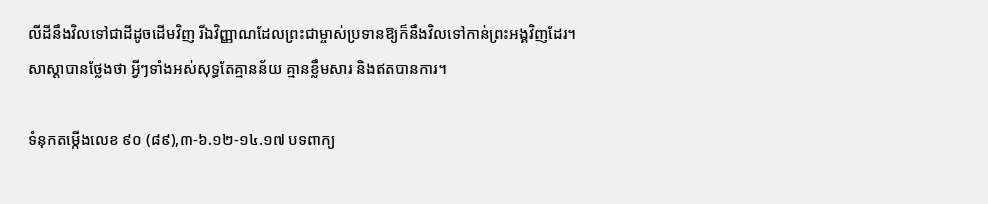លីដីនឹងវិលទៅជាដីដូចដើមវិញ រីឯវិញ្ញាណដែលព្រះជាម្ចាស់ប្រទានឱ្យក៏នឹងវិលទៅកាន់ព្រះអង្គវិញដែរ។
សាស្ដាបានថ្លែងថា អ្វីៗទាំងអស់សុទ្ធតែគ្មានន័យ គ្មានខ្លឹមសារ និងឥតបានការ។

ទំនុកតម្កើងលេខ ៩០ (៨៩),៣-៦.១២-១៤.១៧ បទពាក្យ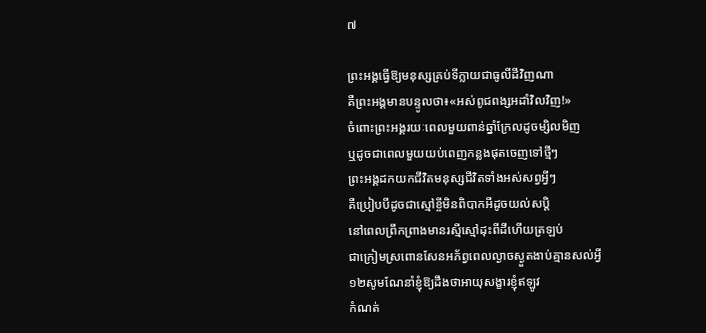៧

ព្រះអង្គធើ្វឱ្យមនុស្សគ្រប់ទីក្លាយជាធូលីដីវិញណា
គឺព្រះអង្គមានបន្ទូលថា៖«អស់ពូជពង្សអដាំវិលវិញ!»
ចំពោះព្រះអង្គរយៈពេលមួយពាន់ឆ្នាំក្រែលដូចម្សិលមិញ
ឬដូចជាពេលមួយយប់ពេញកន្លងផុតចេញទៅថ្មីៗ
ព្រះអង្គដកយកជីវិតមនុស្សជីវិតទាំងអស់សព្វអ្វីៗ
គឺប្រៀបបីដូចជាស្មៅខ្ចីមិនពិបាកអីដូចយល់សប្ដិ
នៅពេលព្រឹកព្រាងមានរស្មីស្មៅដុះពីដីហើយត្រឡប់
ជាក្រៀមស្រពោនសែនអភ័ព្វពេលល្ងាចស្ងួតងាប់គ្មានសល់អ្វី
១២សូមណែនាំខ្ញុំឱ្យដឹងថាអាយុសង្ខារខ្ញុំឥឡូវ
កំណត់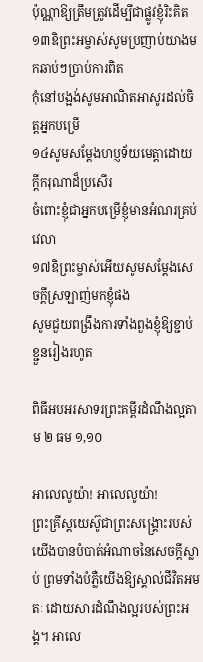ប៉ុណ្ណាឱ្យត្រឹមត្រូវដើម្បីជាផ្លូវខ្ញុំរិះគិត
១៣ឧិព្រះអម្ចាស់សូមប្រញាប់យាងមកឆាប់ៗប្រាប់ការពិត
កុំនៅបង្អង់សូមអាណិតអាសូរដល់ចិត្តអ្នកបម្រើ
១៤សូមសម្ដែងហប្ញទ័យមេត្តាដោយក្ដីករុណាដ៏ប្រសើរ
ចំពោះខ្ញុំជាអ្នកបម្រើខ្ញុំមានអំណរគ្រប់វេលា
១៧ឧិព្រះម្ចាស់អើយសូមសម្ដែងសេចក្ដីស្រឡាញ់មកខ្ញុំផង
សូមជួយពង្រឹងការទាំងពួងខ្ញុំឱ្យខ្ជាប់ខ្ជួនរៀងរហូត

ពិធីអបអរសាទរព្រះគម្ពីរដំណឹងល្អតាម ២ ធម ១,១០

អាលេលូយ៉ា! អាលេលូយ៉ា!
ព្រះគ្រីស្ដយេស៊ូជាព្រះសង្គ្រោះរបស់យើងបានបំបាត់អំណាចនៃសេចក្ដីស្លាប់ ព្រមទាំងបំភ្លឺយើងឱ្យស្គាល់ជីវិតអមតៈ ដោយសារដំណឹងល្អរបស់ព្រះអង្គ។ អាលេ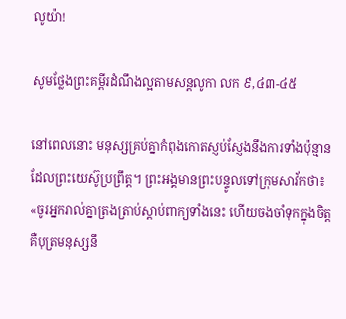លូយ៉ា!

សូមថ្លែងព្រះគម្ពីរដំណឹងល្អតាមសន្តលូកា លក ៩,៤៣-៤៥

នៅពេលនោះ មនុស្សគ្រប់គ្នាកំពុងកោតស្ញប់ស្ញែងនឹងការទាំងប៉ុន្មានដែលព្រះយេស៊ូប្រព្រឹត្ត។ ព្រះអង្គមានព្រះបន្ទូលទៅក្រុមសាវ័កថា៖ «ចូរអ្នករាល់គ្នាត្រងត្រាប់ស្ដាប់ពាក្យទាំងនេះ ហើយចងចាំទុកក្នុងចិត្ត គឺបុត្រមនុស្សនឹ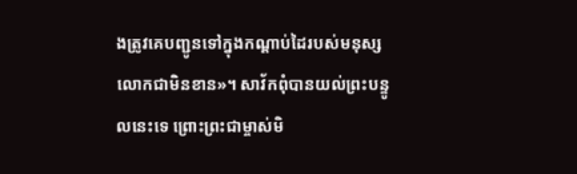ងត្រូវគេបញ្ជូនទៅក្នុងកណ្ដាប់ដៃរបស់មនុស្សលោកជាមិនខាន»។ សាវ័កពុំបានយល់ព្រះបន្ទូលនេះទេ ព្រោះព្រះជាម្ចាស់មិ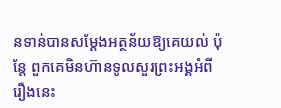នទាន់បានសម្ដែងអត្ថន័យឱ្យគេយល់ ប៉ុន្ដែ ពួកគេមិនហ៊ានទូលសួរព្រះអង្គអំពីរឿងនេះ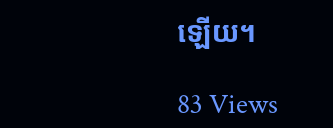ឡើយ។

83 Views